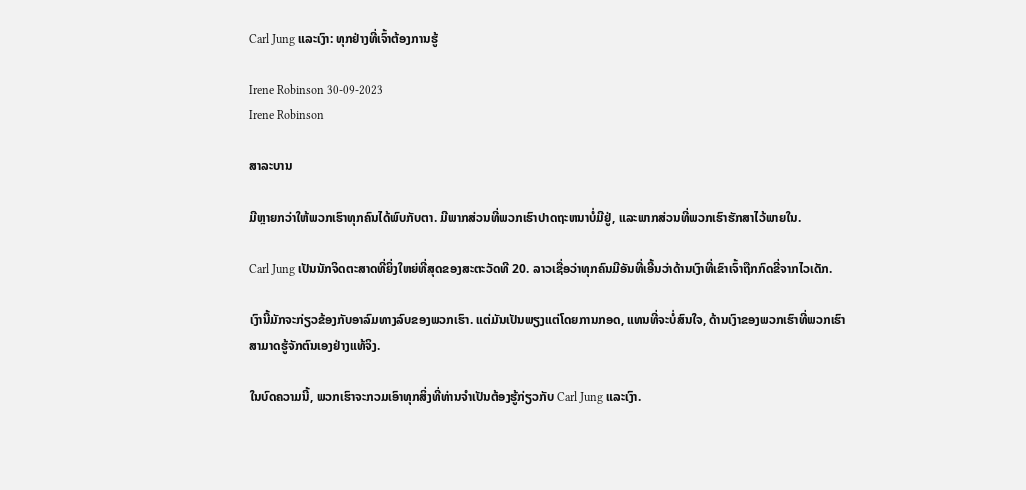Carl Jung ແລະເງົາ: ທຸກຢ່າງທີ່ເຈົ້າຕ້ອງການຮູ້

Irene Robinson 30-09-2023
Irene Robinson

ສາລະບານ

ມີຫຼາຍກວ່າໃຫ້ພວກເຮົາທຸກຄົນໄດ້ພົບກັບຕາ. ມີພາກສ່ວນທີ່ພວກເຮົາປາດຖະຫນາບໍ່ມີຢູ່, ແລະພາກສ່ວນທີ່ພວກເຮົາຮັກສາໄວ້ພາຍໃນ.

Carl Jung ເປັນນັກຈິດຕະສາດທີ່ຍິ່ງໃຫຍ່ທີ່ສຸດຂອງສະຕະວັດທີ 20. ລາວເຊື່ອວ່າທຸກຄົນມີອັນທີ່ເອີ້ນວ່າດ້ານເງົາທີ່ເຂົາເຈົ້າຖືກກົດຂີ່ຈາກໄວເດັກ.

ເງົານີ້ມັກຈະກ່ຽວຂ້ອງກັບອາລົມທາງລົບຂອງພວກເຮົາ. ແຕ່ມັນເປັນພຽງແຕ່ໂດຍການກອດ, ແທນທີ່ຈະບໍ່ສົນໃຈ, ດ້ານເງົາຂອງພວກເຮົາທີ່ພວກເຮົາສາມາດຮູ້ຈັກຕົນເອງຢ່າງແທ້ຈິງ.

ໃນບົດຄວາມນີ້, ພວກເຮົາຈະກວມເອົາທຸກສິ່ງທີ່ທ່ານຈໍາເປັນຕ້ອງຮູ້ກ່ຽວກັບ Carl Jung ແລະເງົາ.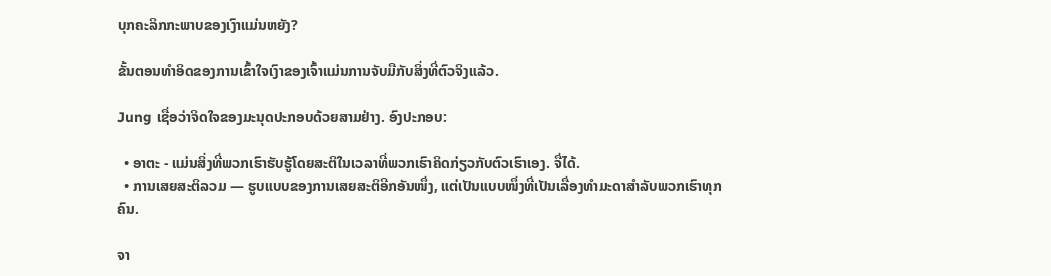ບຸກຄະລິກກະພາບຂອງເງົາແມ່ນຫຍັງ?

ຂັ້ນຕອນທຳອິດຂອງການເຂົ້າໃຈເງົາຂອງເຈົ້າແມ່ນການຈັບມືກັບສິ່ງທີ່ຕົວຈິງແລ້ວ.

Jung ເຊື່ອວ່າຈິດໃຈຂອງມະນຸດປະກອບດ້ວຍສາມຢ່າງ. ອົງປະກອບ:

  • ອາຕະ - ແມ່ນສິ່ງທີ່ພວກເຮົາຮັບຮູ້ໂດຍສະຕິໃນເວລາທີ່ພວກເຮົາຄິດກ່ຽວກັບຕົວເຮົາເອງ. ຈື່ໄດ້.
  • ການເສຍສະຕິລວມ — ຮູບແບບຂອງການເສຍສະຕິອີກອັນໜຶ່ງ, ແຕ່ເປັນແບບໜຶ່ງທີ່ເປັນເລື່ອງທຳມະດາສຳລັບພວກເຮົາທຸກຄົນ.

ຈາ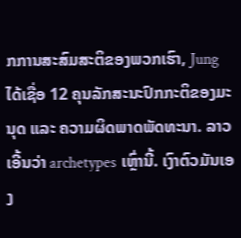ກການສະສົມສະຕິຂອງພວກເຮົາ, Jung ໄດ້ເຊື່ອ 12 ຄຸນລັກສະນະປົກກະຕິຂອງມະນຸດ ແລະ ຄວາມຜິດພາດພັດທະນາ. ລາວເອີ້ນວ່າ archetypes ເຫຼົ່ານີ້. ເງົາຕົວມັນເອງ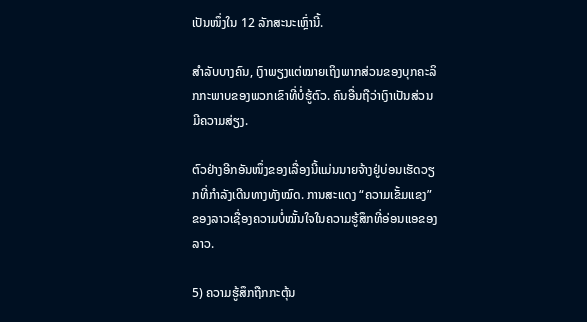ເປັນໜຶ່ງໃນ 12 ລັກສະນະເຫຼົ່ານີ້.

ສຳລັບບາງຄົນ, ເງົາພຽງແຕ່ໝາຍເຖິງພາກສ່ວນຂອງບຸກຄະລິກກະພາບຂອງພວກເຂົາທີ່ບໍ່ຮູ້ຕົວ. ຄົນອື່ນຖືວ່າເງົາເປັນສ່ວນມີຄວາມສ່ຽງ.

ຕົວຢ່າງອີກອັນໜຶ່ງຂອງເລື່ອງນີ້ແມ່ນນາຍຈ້າງຢູ່ບ່ອນເຮັດວຽກທີ່ກຳລັງເດີນທາງທັງໝົດ. ການສະແດງ “ຄວາມເຂັ້ມແຂງ” ຂອງລາວເຊື່ອງຄວາມບໍ່ໝັ້ນໃຈໃນຄວາມຮູ້ສຶກທີ່ອ່ອນແອຂອງລາວ.

5) ຄວາມຮູ້ສຶກຖືກກະຕຸ້ນ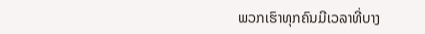ພວກເຮົາທຸກຄົນມີເວລາທີ່ບາງ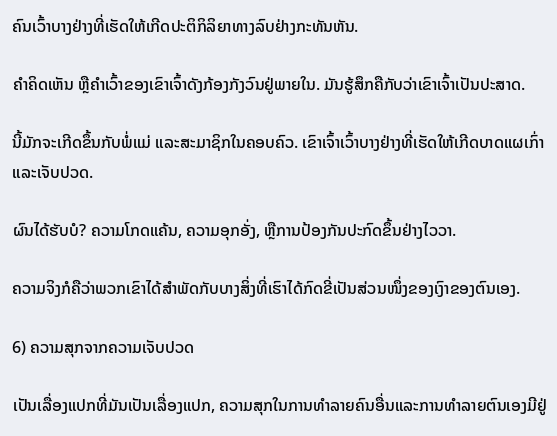ຄົນເວົ້າບາງຢ່າງທີ່ເຮັດໃຫ້ເກີດປະຕິກິລິຍາທາງລົບຢ່າງກະທັນຫັນ.

ຄຳຄິດເຫັນ ຫຼືຄຳເວົ້າຂອງເຂົາເຈົ້າດັງກ້ອງກັງວົນຢູ່ພາຍໃນ. ມັນຮູ້ສຶກຄືກັບວ່າເຂົາເຈົ້າເປັນປະສາດ.

ນີ້ມັກຈະເກີດຂຶ້ນກັບພໍ່ແມ່ ແລະສະມາຊິກໃນຄອບຄົວ. ເຂົາເຈົ້າເວົ້າບາງຢ່າງທີ່ເຮັດໃຫ້ເກີດບາດແຜເກົ່າ ແລະເຈັບປວດ.

ຜົນໄດ້ຮັບບໍ? ຄວາມໂກດແຄ້ນ, ຄວາມອຸກອັ່ງ, ຫຼືການປ້ອງກັນປະກົດຂຶ້ນຢ່າງໄວວາ.

ຄວາມຈິງກໍຄືວ່າພວກເຂົາໄດ້ສຳພັດກັບບາງສິ່ງທີ່ເຮົາໄດ້ກົດຂີ່ເປັນສ່ວນໜຶ່ງຂອງເງົາຂອງຕົນເອງ.

6) ຄວາມສຸກຈາກຄວາມເຈັບປວດ

ເປັນເລື່ອງແປກທີ່ມັນເປັນເລື່ອງແປກ, ຄວາມສຸກໃນການທໍາລາຍຄົນອື່ນແລະການທໍາລາຍຕົນເອງມີຢູ່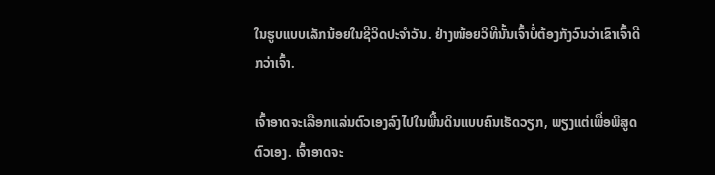ໃນຮູບແບບເລັກນ້ອຍໃນຊີວິດປະຈໍາວັນ. ຢ່າງໜ້ອຍວິທີນັ້ນເຈົ້າບໍ່ຕ້ອງກັງວົນວ່າເຂົາເຈົ້າດີກວ່າເຈົ້າ.

ເຈົ້າອາດຈະເລືອກແລ່ນຕົວເອງລົງໄປໃນພື້ນດິນແບບຄົນເຮັດວຽກ, ພຽງແຕ່ເພື່ອພິສູດຕົວເອງ. ເຈົ້າອາດຈະ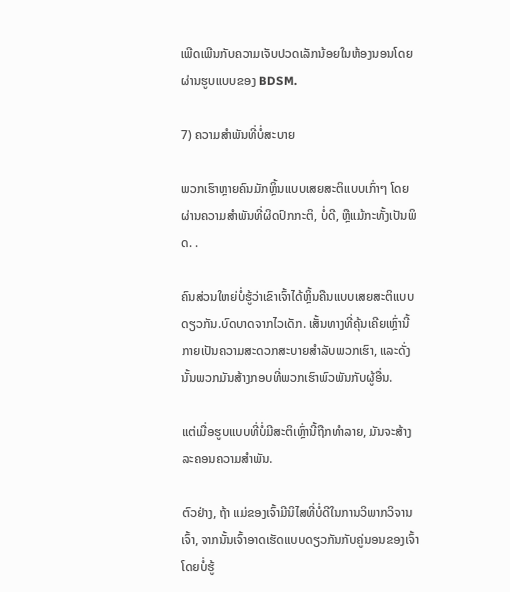ເພີດເພີນກັບຄວາມເຈັບປວດເລັກນ້ອຍໃນຫ້ອງນອນໂດຍຜ່ານຮູບແບບຂອງ BDSM.

7) ຄວາມສຳພັນທີ່ບໍ່ສະບາຍ

ພວກເຮົາຫຼາຍຄົນມັກຫຼິ້ນແບບເສຍສະຕິແບບເກົ່າໆ ໂດຍຜ່ານຄວາມສຳພັນທີ່ຜິດປົກກະຕິ, ບໍ່ດີ, ຫຼືແມ້ກະທັ້ງເປັນພິດ. .

ຄົນສ່ວນໃຫຍ່ບໍ່ຮູ້ວ່າເຂົາເຈົ້າໄດ້ຫຼິ້ນຄືນແບບເສຍສະຕິແບບດຽວກັນ.ບົດບາດຈາກໄວເດັກ. ເສັ້ນທາງທີ່ຄຸ້ນເຄີຍເຫຼົ່ານີ້ກາຍເປັນຄວາມສະດວກສະບາຍສໍາລັບພວກເຮົາ, ແລະດັ່ງນັ້ນພວກມັນສ້າງກອບທີ່ພວກເຮົາພົວພັນກັບຜູ້ອື່ນ.

ແຕ່ເມື່ອຮູບແບບທີ່ບໍ່ມີສະຕິເຫຼົ່ານີ້ຖືກທໍາລາຍ, ມັນຈະສ້າງລະຄອນຄວາມສໍາພັນ.

ຕົວຢ່າງ, ຖ້າ ແມ່ຂອງເຈົ້າມີນິໄສທີ່ບໍ່ດີໃນການວິພາກວິຈານເຈົ້າ, ຈາກນັ້ນເຈົ້າອາດເຮັດແບບດຽວກັນກັບຄູ່ນອນຂອງເຈົ້າໂດຍບໍ່ຮູ້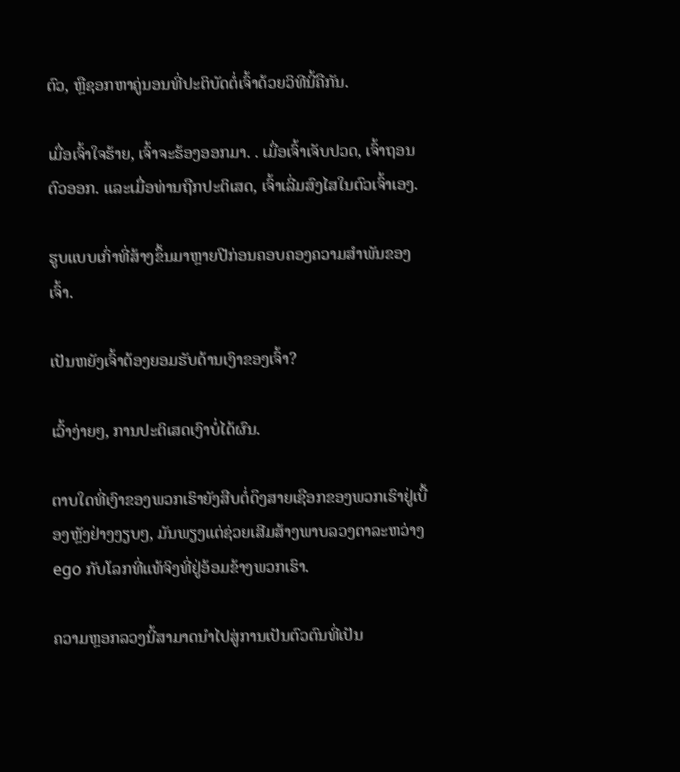ຕົວ, ຫຼືຊອກຫາຄູ່ນອນທີ່ປະຕິບັດຕໍ່ເຈົ້າດ້ວຍວິທີນີ້ຄືກັນ.

ເມື່ອເຈົ້າໃຈຮ້າຍ, ເຈົ້າຈະຮ້ອງອອກມາ. . ເມື່ອເຈົ້າເຈັບປວດ, ເຈົ້າຖອນຕົວອອກ. ແລະເມື່ອທ່ານຖືກປະຕິເສດ, ເຈົ້າເລີ່ມສົງໄສໃນຕົວເຈົ້າເອງ.

ຮູບແບບເກົ່າທີ່ສ້າງຂຶ້ນມາຫຼາຍປີກ່ອນຄອບຄອງຄວາມສຳພັນຂອງເຈົ້າ.

ເປັນຫຍັງເຈົ້າຕ້ອງຍອມຮັບດ້ານເງົາຂອງເຈົ້າ?

ເວົ້າງ່າຍໆ, ການປະຕິເສດເງົາບໍ່ໄດ້ຜົນ.

ຕາບໃດທີ່ເງົາຂອງພວກເຮົາຍັງສືບຕໍ່ດຶງສາຍເຊືອກຂອງພວກເຮົາຢູ່ເບື້ອງຫຼັງຢ່າງງຽບໆ, ມັນພຽງແຕ່ຊ່ວຍເສີມສ້າງພາບລວງຕາລະຫວ່າງ ego ກັບໂລກທີ່ແທ້ຈິງທີ່ຢູ່ອ້ອມຂ້າງພວກເຮົາ.

ຄວາມຫຼອກລວງນີ້ສາມາດນໍາໄປສູ່ການເປັນຕົວຕົນທີ່ເປັນ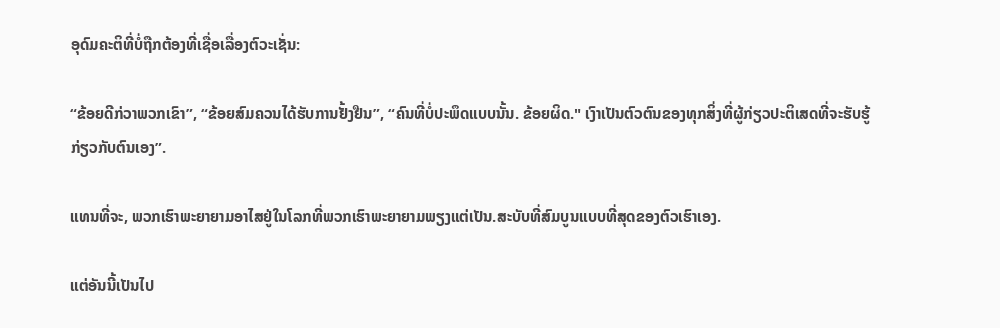ອຸດົມຄະຕິທີ່ບໍ່ຖືກຕ້ອງທີ່ເຊື່ອເລື່ອງຕົວະເຊັ່ນ:

“ຂ້ອຍດີກ່ວາພວກເຂົາ”, “ຂ້ອຍສົມຄວນໄດ້ຮັບການຢັ້ງຢືນ”, “ຄົນທີ່ບໍ່ປະພຶດແບບນັ້ນ. ຂ້ອຍຜິດ." ເງົາເປັນຕົວຕົນຂອງທຸກສິ່ງທີ່ຜູ້ກ່ຽວປະຕິເສດທີ່ຈະຮັບຮູ້ກ່ຽວກັບຕົນເອງ”.

ແທນທີ່ຈະ, ພວກເຮົາພະຍາຍາມອາໄສຢູ່ໃນໂລກທີ່ພວກເຮົາພະຍາຍາມພຽງແຕ່ເປັນ.ສະບັບທີ່ສົມບູນແບບທີ່ສຸດຂອງຕົວເຮົາເອງ.

ແຕ່ອັນນີ້ເປັນໄປ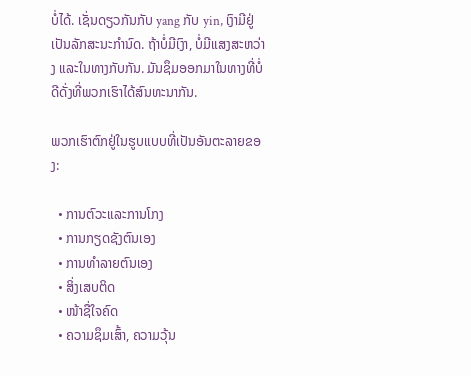ບໍ່ໄດ້. ເຊັ່ນດຽວກັນກັບ yang ກັບ yin, ເງົາມີຢູ່ເປັນລັກສະນະກໍານົດ. ຖ້າບໍ່ມີເງົາ, ບໍ່ມີແສງສະຫວ່າງ ແລະໃນທາງກັບກັນ. ມັນຊຶມອອກມາໃນທາງທີ່ບໍ່ດີດັ່ງທີ່ພວກເຮົາໄດ້ສົນທະນາກັນ.

ພວກເຮົາຕົກຢູ່ໃນຮູບແບບທີ່ເປັນອັນຕະລາຍຂອງ:

  • ການຕົວະແລະການໂກງ
  • ການກຽດຊັງຕົນເອງ
  • ການທຳລາຍຕົນເອງ
  • ສິ່ງເສບຕິດ
  • ໜ້າຊື່ໃຈຄົດ
  • ຄວາມຊຶມເສົ້າ, ຄວາມວຸ້ນ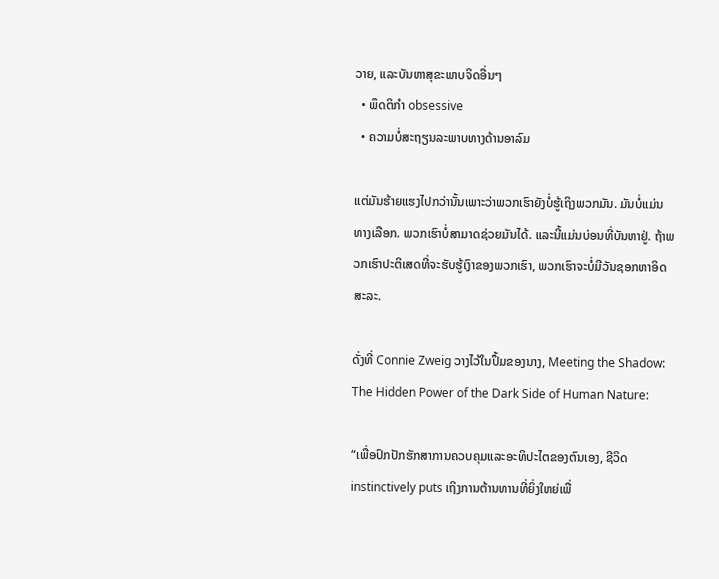ວາຍ, ແລະບັນຫາສຸຂະພາບຈິດອື່ນໆ
  • ພຶດຕິກຳ obsessive
  • ຄວາມບໍ່ສະຖຽນລະພາບທາງດ້ານອາລົມ

ແຕ່ມັນຮ້າຍແຮງໄປກວ່ານັ້ນເພາະວ່າພວກເຮົາຍັງບໍ່ຮູ້ເຖິງພວກມັນ. ມັນບໍ່ແມ່ນທາງເລືອກ. ພວກເຮົາບໍ່ສາມາດຊ່ວຍມັນໄດ້. ແລະນີ້ແມ່ນບ່ອນທີ່ບັນຫາຢູ່. ຖ້າພວກເຮົາປະຕິເສດທີ່ຈະຮັບຮູ້ເງົາຂອງພວກເຮົາ, ພວກເຮົາຈະບໍ່ມີວັນຊອກຫາອິດສະລະ.

ດັ່ງທີ່ Connie Zweig ວາງໄວ້ໃນປຶ້ມຂອງນາງ, Meeting the Shadow: The Hidden Power of the Dark Side of Human Nature:

“ເພື່ອປົກປັກຮັກສາການຄວບຄຸມແລະອະທິປະໄຕຂອງຕົນເອງ, ຊີວິດ instinctively puts ເຖິງການຕ້ານທານທີ່ຍິ່ງໃຫຍ່ເພື່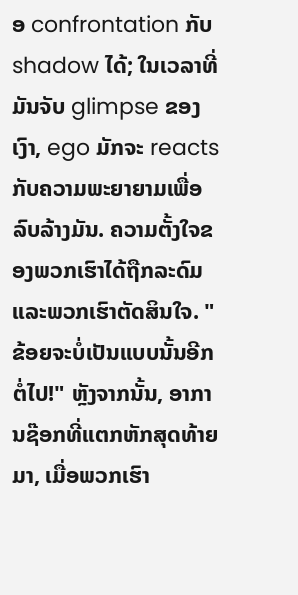ອ confrontation ກັບ shadow ໄດ້; ໃນເວລາທີ່ມັນຈັບ glimpse ຂອງເງົາ, ego ມັກຈະ reacts ກັບຄວາມພະຍາຍາມເພື່ອລົບລ້າງມັນ. ຄວາມຕັ້ງໃຈຂອງພວກເຮົາໄດ້ຖືກລະດົມແລະພວກເຮົາຕັດສິນໃຈ. "ຂ້ອຍຈະບໍ່ເປັນແບບນັ້ນອີກຕໍ່ໄປ!" ຫຼັງຈາກນັ້ນ, ອາການຊ໊ອກທີ່ແຕກຫັກສຸດທ້າຍມາ, ເມື່ອພວກເຮົາ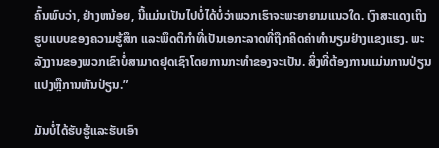ຄົ້ນພົບວ່າ, ຢ່າງຫນ້ອຍ, ນີ້ແມ່ນເປັນໄປບໍ່ໄດ້ບໍ່ວ່າພວກເຮົາຈະພະຍາຍາມແນວໃດ. ເງົາສະແດງເຖິງຮູບແບບຂອງຄວາມຮູ້ສຶກ ແລະພຶດຕິກຳທີ່ເປັນເອກະລາດທີ່ຖືກຄິດຄ່າທຳນຽມຢ່າງແຂງແຮງ. ພະລັງງານຂອງພວກເຂົາບໍ່ສາມາດຢຸດເຊົາໂດຍການກະທໍາຂອງຈະເປັນ. ສິ່ງທີ່ຕ້ອງການແມ່ນການປ່ຽນແປງຫຼືການຫັນປ່ຽນ.”

ມັນບໍ່ໄດ້ຮັບຮູ້ແລະຮັບເອົາ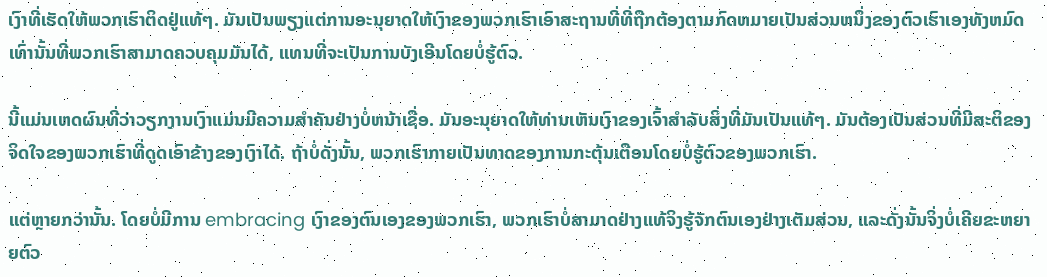ເງົາທີ່ເຮັດໃຫ້ພວກເຮົາຕິດຢູ່ແທ້ໆ. ມັນເປັນພຽງແຕ່ການອະນຸຍາດໃຫ້ເງົາຂອງພວກເຮົາເອົາສະຖານທີ່ທີ່ຖືກຕ້ອງຕາມກົດຫມາຍເປັນສ່ວນຫນຶ່ງຂອງຕົວເຮົາເອງທັງຫມົດເທົ່ານັ້ນທີ່ພວກເຮົາສາມາດຄວບຄຸມມັນໄດ້, ແທນທີ່ຈະເປັນການບັງເອີນໂດຍບໍ່ຮູ້ຕົວ.

ນີ້ແມ່ນເຫດຜົນທີ່ວ່າວຽກງານເງົາແມ່ນມີຄວາມສໍາຄັນຢ່າງບໍ່ຫນ້າເຊື່ອ. ມັນອະນຸຍາດໃຫ້ທ່ານເຫັນເງົາຂອງເຈົ້າສໍາລັບສິ່ງທີ່ມັນເປັນແທ້ໆ. ມັນຕ້ອງເປັນສ່ວນທີ່ມີສະຕິຂອງຈິດໃຈຂອງພວກເຮົາທີ່ດູດເອົາຂ້າງຂອງເງົາໄດ້. ຖ້າບໍ່ດັ່ງນັ້ນ, ພວກເຮົາກາຍເປັນທາດຂອງການກະຕຸ້ນເຕືອນໂດຍບໍ່ຮູ້ຕົວຂອງພວກເຮົາ.

ແຕ່ຫຼາຍກວ່ານັ້ນ. ໂດຍບໍ່ມີການ embracing ເງົາຂອງຕົນເອງຂອງພວກເຮົາ, ພວກເຮົາບໍ່ສາມາດຢ່າງແທ້ຈິງຮູ້ຈັກຕົນເອງຢ່າງເຕັມສ່ວນ, ແລະດັ່ງນັ້ນຈິ່ງບໍ່ເຄີຍຂະຫຍາຍຕົວ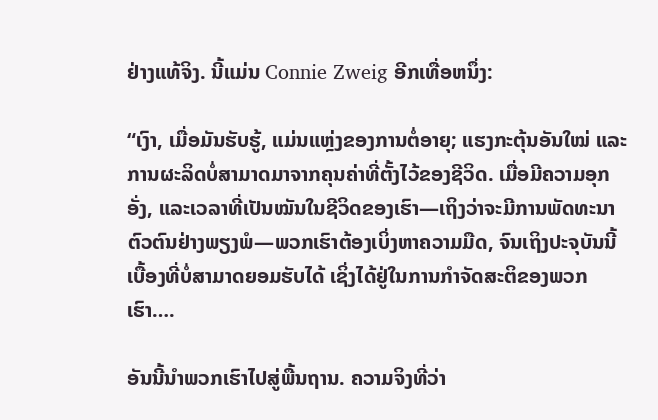ຢ່າງແທ້ຈິງ. ນີ້ແມ່ນ Connie Zweig ອີກເທື່ອຫນຶ່ງ:

“ເງົາ, ເມື່ອມັນຮັບຮູ້, ແມ່ນແຫຼ່ງຂອງການຕໍ່ອາຍຸ; ແຮງກະຕຸ້ນອັນໃໝ່ ແລະ ການຜະລິດບໍ່ສາມາດມາຈາກຄຸນຄ່າທີ່ຕັ້ງໄວ້ຂອງຊີວິດ. ເມື່ອມີຄວາມອຸກອັ່ງ, ແລະເວລາທີ່ເປັນໝັນໃນຊີວິດຂອງເຮົາ—ເຖິງວ່າຈະມີການພັດທະນາຕົວຕົນຢ່າງພຽງພໍ—ພວກເຮົາຕ້ອງເບິ່ງຫາຄວາມມືດ, ຈົນເຖິງປະຈຸບັນນີ້ ເບື້ອງທີ່ບໍ່ສາມາດຍອມຮັບໄດ້ ເຊິ່ງໄດ້ຢູ່ໃນການກໍາຈັດສະຕິຂອງພວກເຮົາ….

ອັນນີ້ນຳພວກເຮົາໄປສູ່ພື້ນຖານ. ຄວາມຈິງທີ່ວ່າ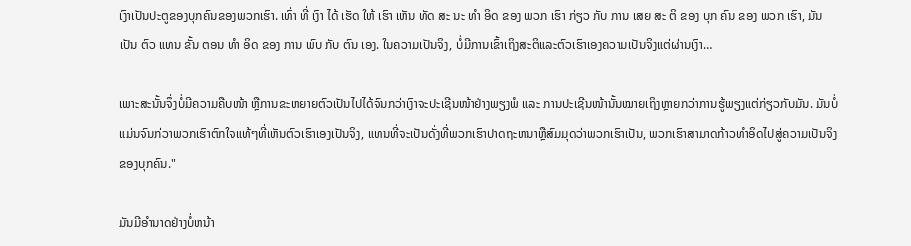ເງົາເປັນປະຕູຂອງບຸກຄົນຂອງພວກເຮົາ. ເທົ່າ ທີ່ ເງົາ ໄດ້ ເຮັດ ໃຫ້ ເຮົາ ເຫັນ ທັດ ສະ ນະ ທໍາ ອິດ ຂອງ ພວກ ເຮົາ ກ່ຽວ ກັບ ການ ເສຍ ສະ ຕິ ຂອງ ບຸກ ຄົນ ຂອງ ພວກ ເຮົາ, ມັນ ເປັນ ຕົວ ແທນ ຂັ້ນ ຕອນ ທໍາ ອິດ ຂອງ ການ ພົບ ກັບ ຕົນ ເອງ. ໃນຄວາມເປັນຈິງ, ບໍ່ມີການເຂົ້າເຖິງສະຕິແລະຕົວເຮົາເອງຄວາມເປັນຈິງແຕ່ຜ່ານເງົາ…

ເພາະສະນັ້ນຈຶ່ງບໍ່ມີຄວາມຄືບໜ້າ ຫຼືການຂະຫຍາຍຕົວເປັນໄປໄດ້ຈົນກວ່າເງົາຈະປະເຊີນໜ້າຢ່າງພຽງພໍ ແລະ ການປະເຊີນໜ້ານັ້ນໝາຍເຖິງຫຼາຍກວ່າການຮູ້ພຽງແຕ່ກ່ຽວກັບມັນ. ມັນບໍ່ແມ່ນຈົນກ່ວາພວກເຮົາຕົກໃຈແທ້ໆທີ່ເຫັນຕົວເຮົາເອງເປັນຈິງ, ແທນທີ່ຈະເປັນດັ່ງທີ່ພວກເຮົາປາດຖະຫນາຫຼືສົມມຸດວ່າພວກເຮົາເປັນ, ພວກເຮົາສາມາດກ້າວທໍາອິດໄປສູ່ຄວາມເປັນຈິງຂອງບຸກຄົນ."

ມັນມີອໍານາດຢ່າງບໍ່ຫນ້າ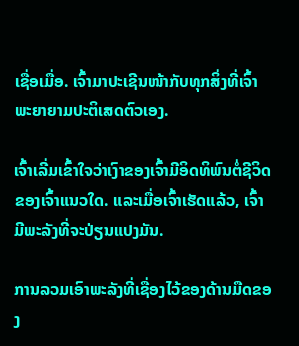ເຊື່ອເມື່ອ. ເຈົ້າມາປະເຊີນໜ້າກັບທຸກສິ່ງທີ່ເຈົ້າພະຍາຍາມປະຕິເສດຕົວເອງ.

ເຈົ້າເລີ່ມເຂົ້າໃຈວ່າເງົາຂອງເຈົ້າມີອິດທິພົນຕໍ່ຊີວິດຂອງເຈົ້າແນວໃດ. ແລະເມື່ອເຈົ້າເຮັດແລ້ວ, ເຈົ້າມີພະລັງທີ່ຈະປ່ຽນແປງມັນ.

ການລວມເອົາພະລັງທີ່ເຊື່ອງໄວ້ຂອງດ້ານມືດຂອງ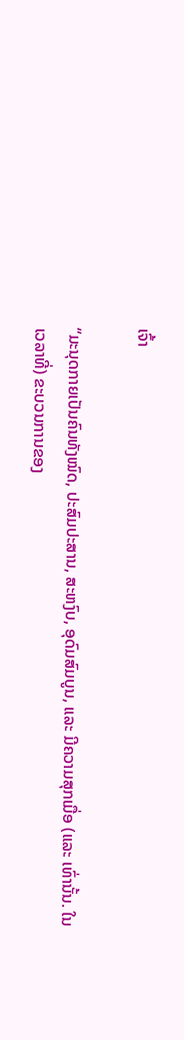ເຈົ້າ

“ມະນຸດກາຍເປັນຄົນທັງໝົດ, ປະສົມປະສານ, ສະຫງົບ, ອຸດົມສົມບູນ, ແລະ ມີຄວາມສຸກເມື່ອ (ແລະ ເທົ່ານັ້ນ. ໃນເວລາທີ່) ຂະບວນການຂອງ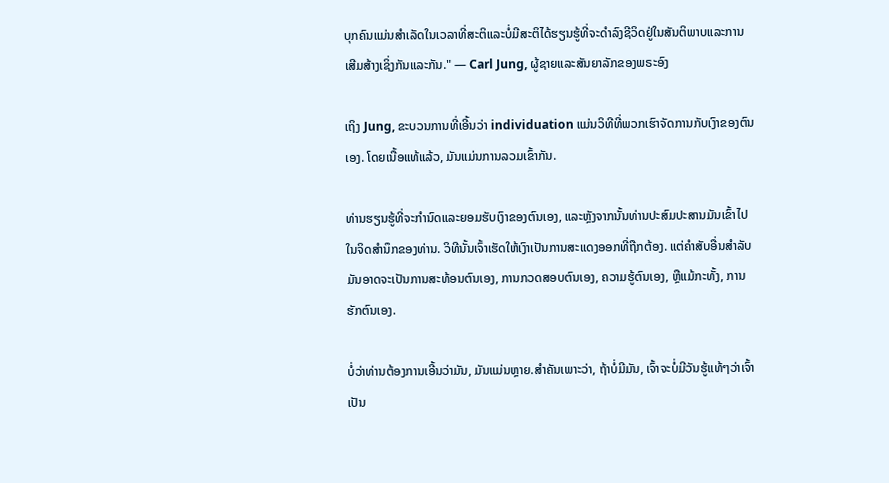ບຸກຄົນແມ່ນສໍາເລັດໃນເວລາທີ່ສະຕິແລະບໍ່ມີສະຕິໄດ້ຮຽນຮູ້ທີ່ຈະດໍາລົງຊີວິດຢູ່ໃນສັນຕິພາບແລະການເສີມສ້າງເຊິ່ງກັນແລະກັນ." — Carl Jung, ຜູ້ຊາຍແລະສັນຍາລັກຂອງພຣະອົງ

ເຖິງ Jung, ຂະບວນການທີ່ເອີ້ນວ່າ individuation ແມ່ນວິທີທີ່ພວກເຮົາຈັດການກັບເງົາຂອງຕົນເອງ. ໂດຍເນື້ອແທ້ແລ້ວ, ມັນແມ່ນການລວມເຂົ້າກັນ.

ທ່ານຮຽນຮູ້ທີ່ຈະກໍານົດແລະຍອມຮັບເງົາຂອງຕົນເອງ, ແລະຫຼັງຈາກນັ້ນທ່ານປະສົມປະສານມັນເຂົ້າໄປໃນຈິດສໍານຶກຂອງທ່ານ. ວິທີນັ້ນເຈົ້າເຮັດໃຫ້ເງົາເປັນການສະແດງອອກທີ່ຖືກຕ້ອງ. ແຕ່ຄໍາສັບອື່ນສໍາລັບມັນອາດຈະເປັນການສະທ້ອນຕົນເອງ, ການກວດສອບຕົນເອງ, ຄວາມຮູ້ຕົນເອງ, ຫຼືແມ້ກະທັ້ງ, ການຮັກຕົນເອງ.

ບໍ່ວ່າທ່ານຕ້ອງການເອີ້ນວ່າມັນ, ມັນແມ່ນຫຼາຍ.ສໍາຄັນເພາະວ່າ, ຖ້າບໍ່ມີມັນ, ເຈົ້າຈະບໍ່ມີວັນຮູ້ແທ້ໆວ່າເຈົ້າເປັນ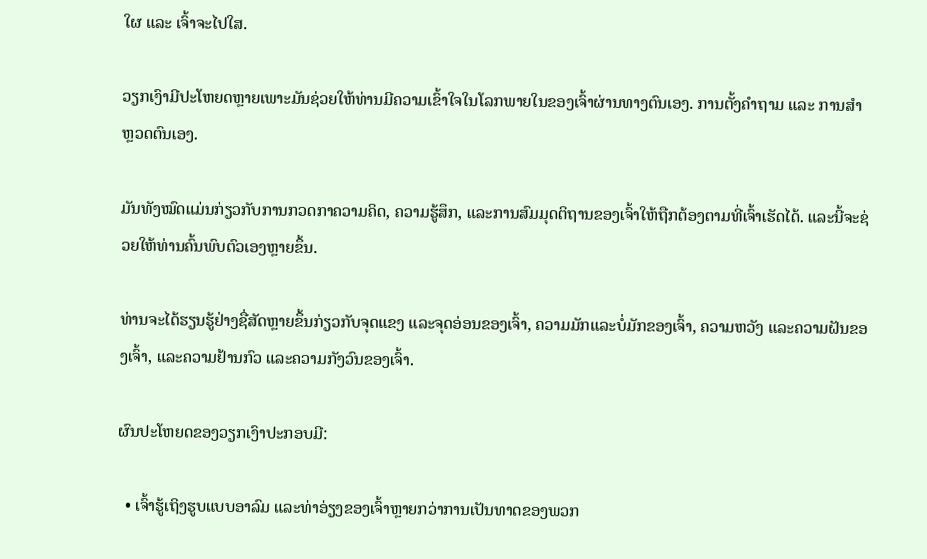ໃຜ ແລະ ເຈົ້າຈະໄປໃສ.

ວຽກເງົາມີປະໂຫຍດຫຼາຍເພາະມັນຊ່ວຍໃຫ້ທ່ານມີຄວາມເຂົ້າໃຈໃນໂລກພາຍໃນຂອງເຈົ້າຜ່ານທາງຕົນເອງ. ການຕັ້ງຄຳຖາມ ແລະ ການສຳຫຼວດຕົນເອງ.

ມັນທັງໝົດແມ່ນກ່ຽວກັບການກວດກາຄວາມຄິດ, ຄວາມຮູ້ສຶກ, ແລະການສົມມຸດຕິຖານຂອງເຈົ້າໃຫ້ຖືກຕ້ອງຕາມທີ່ເຈົ້າເຮັດໄດ້. ແລະນີ້ຈະຊ່ວຍໃຫ້ທ່ານຄົ້ນພົບຕົວເອງຫຼາຍຂຶ້ນ.

ທ່ານຈະໄດ້ຮຽນຮູ້ຢ່າງຊື່ສັດຫຼາຍຂຶ້ນກ່ຽວກັບຈຸດແຂງ ແລະຈຸດອ່ອນຂອງເຈົ້າ, ຄວາມມັກແລະບໍ່ມັກຂອງເຈົ້າ, ຄວາມຫວັງ ແລະຄວາມຝັນຂອງເຈົ້າ, ແລະຄວາມຢ້ານກົວ ແລະຄວາມກັງວົນຂອງເຈົ້າ.

ຜົນປະໂຫຍດຂອງວຽກເງົາປະກອບມີ:

  • ເຈົ້າຮູ້ເຖິງຮູບແບບອາລົມ ແລະທ່າອ່ຽງຂອງເຈົ້າຫຼາຍກວ່າການເປັນທາດຂອງພວກ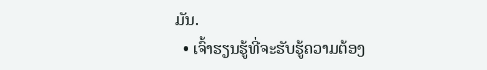ມັນ.
  • ເຈົ້າຮຽນຮູ້ທີ່ຈະຮັບຮູ້ຄວາມຕ້ອງ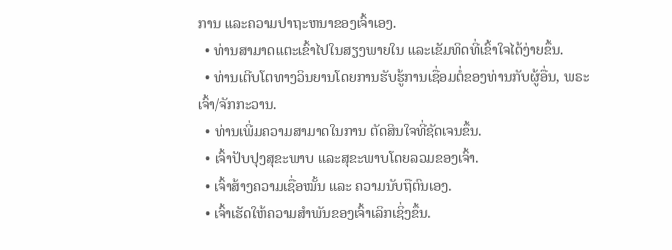ການ ແລະຄວາມປາຖະຫນາຂອງເຈົ້າເອງ.
  • ທ່ານສາມາດແຕະເຂົ້າໄປໃນສຽງພາຍໃນ ແລະເຂັມທິດທີ່ເຂົ້າໃຈໄດ້ງ່າຍຂຶ້ນ.
  • ທ່ານເຕີບໂຕທາງວິນຍານໂດຍການຮັບຮູ້ການເຊື່ອມຕໍ່ຂອງທ່ານກັບຜູ້ອື່ນ, ພຣະເຈົ້າ/ຈັກກະວານ.
  • ທ່ານເພີ່ມຄວາມສາມາດໃນການ ຕັດສິນໃຈທີ່ຊັດເຈນຂຶ້ນ.
  • ເຈົ້າປັບປຸງສຸຂະພາບ ແລະສຸຂະພາບໂດຍລວມຂອງເຈົ້າ.
  • ເຈົ້າສ້າງຄວາມເຊື່ອໝັ້ນ ແລະ ຄວາມນັບຖືຕົນເອງ.
  • ເຈົ້າເຮັດໃຫ້ຄວາມສຳພັນຂອງເຈົ້າເລິກເຊິ່ງຂຶ້ນ.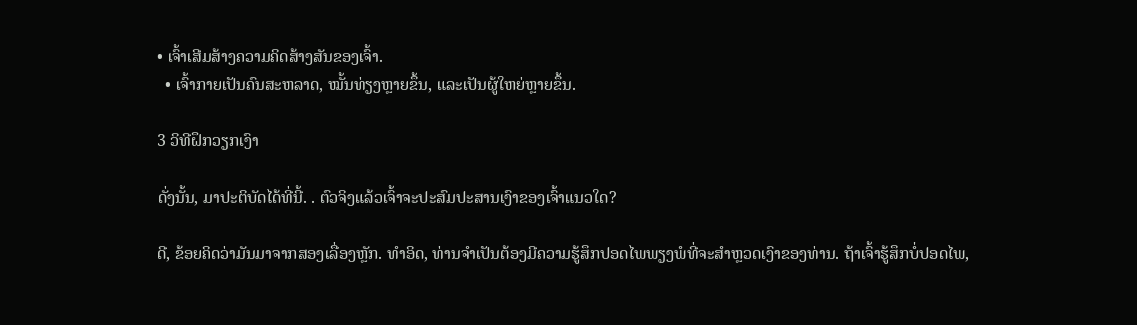• ເຈົ້າເສີມສ້າງຄວາມຄິດສ້າງສັນຂອງເຈົ້າ.
  • ເຈົ້າກາຍເປັນຄົນສະຫລາດ, ໝັ້ນທ່ຽງຫຼາຍຂຶ້ນ, ແລະເປັນຜູ້ໃຫຍ່ຫຼາຍຂຶ້ນ.

3 ວິທີຝຶກວຽກເງົາ

ດັ່ງນັ້ນ, ມາປະຕິບັດໄດ້ທີ່ນີ້. . ຕົວຈິງແລ້ວເຈົ້າຈະປະສົມປະສານເງົາຂອງເຈົ້າແນວໃດ?

ດີ, ຂ້ອຍຄິດວ່າມັນມາຈາກສອງເລື່ອງຫຼັກ. ທໍາອິດ, ທ່ານຈໍາເປັນຕ້ອງມີຄວາມຮູ້ສຶກປອດໄພພຽງພໍທີ່ຈະສໍາຫຼວດເງົາຂອງທ່ານ. ຖ້າເຈົ້າຮູ້ສຶກບໍ່ປອດໄພ,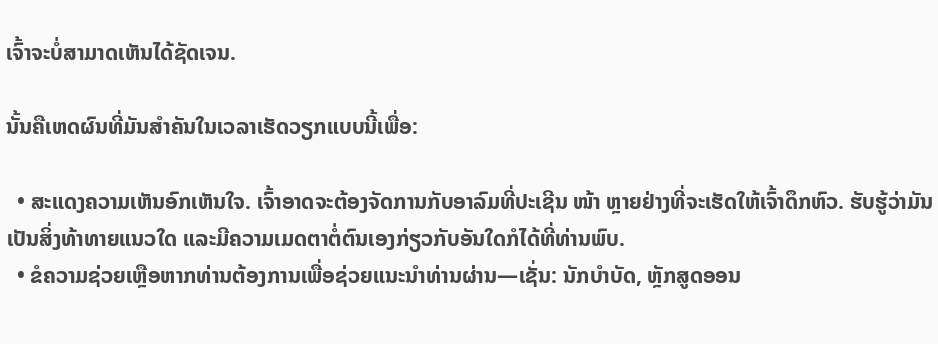ເຈົ້າຈະບໍ່ສາມາດເຫັນໄດ້ຊັດເຈນ.

ນັ້ນຄືເຫດຜົນທີ່ມັນສຳຄັນໃນເວລາເຮັດວຽກແບບນີ້ເພື່ອ:

  • ສະແດງຄວາມເຫັນອົກເຫັນໃຈ. ເຈົ້າອາດຈະຕ້ອງຈັດການກັບອາລົມທີ່ປະເຊີນ ໜ້າ ຫຼາຍຢ່າງທີ່ຈະເຮັດໃຫ້ເຈົ້າດຶກຫົວ. ຮັບຮູ້ວ່າມັນເປັນສິ່ງທ້າທາຍແນວໃດ ແລະມີຄວາມເມດຕາຕໍ່ຕົນເອງກ່ຽວກັບອັນໃດກໍໄດ້ທີ່ທ່ານພົບ.
  • ຂໍຄວາມຊ່ວຍເຫຼືອຫາກທ່ານຕ້ອງການເພື່ອຊ່ວຍແນະນຳທ່ານຜ່ານ—ເຊັ່ນ: ນັກບຳບັດ, ຫຼັກສູດອອນ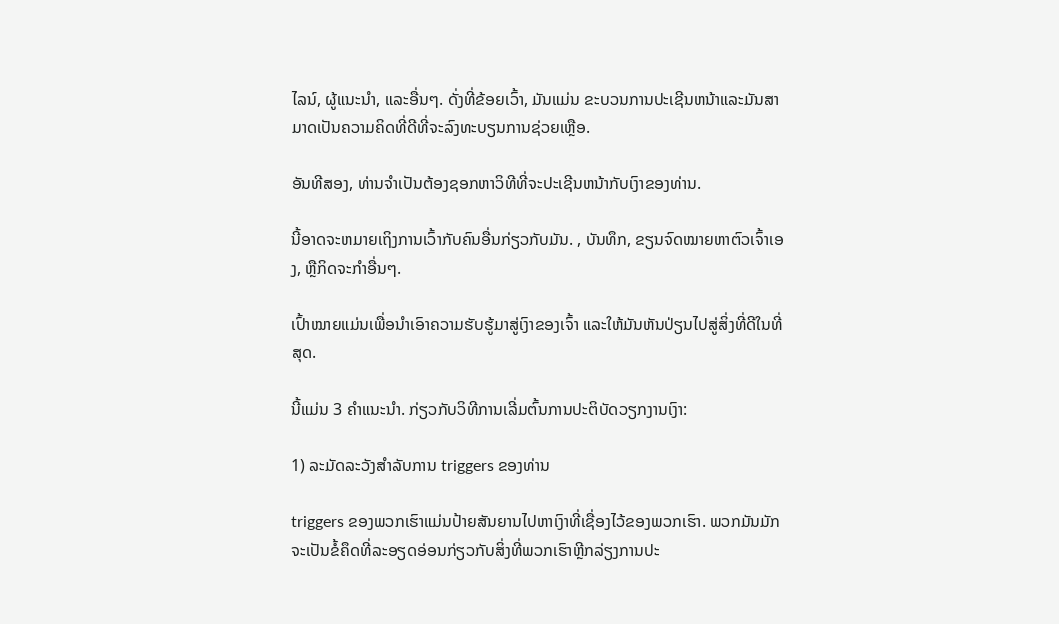ໄລນ໌, ຜູ້ແນະນຳ, ແລະອື່ນໆ. ດັ່ງທີ່ຂ້ອຍເວົ້າ, ມັນແມ່ນ ຂະບວນການປະເຊີນຫນ້າແລະມັນສາມາດເປັນຄວາມຄິດທີ່ດີທີ່ຈະລົງທະບຽນການຊ່ວຍເຫຼືອ.

ອັນທີສອງ, ທ່ານຈໍາເປັນຕ້ອງຊອກຫາວິທີທີ່ຈະປະເຊີນຫນ້າກັບເງົາຂອງທ່ານ.

ນີ້ອາດຈະຫມາຍເຖິງການເວົ້າກັບຄົນອື່ນກ່ຽວກັບມັນ. , ບັນທຶກ, ຂຽນຈົດໝາຍຫາຕົວເຈົ້າເອງ, ຫຼືກິດຈະກຳອື່ນໆ.

ເປົ້າໝາຍແມ່ນເພື່ອນຳເອົາຄວາມຮັບຮູ້ມາສູ່ເງົາຂອງເຈົ້າ ແລະໃຫ້ມັນຫັນປ່ຽນໄປສູ່ສິ່ງທີ່ດີໃນທີ່ສຸດ.

ນີ້ແມ່ນ 3 ຄຳແນະນຳ. ກ່ຽວກັບວິທີການເລີ່ມຕົ້ນການປະຕິບັດວຽກງານເງົາ:

1) ລະມັດລະວັງສໍາລັບການ triggers ຂອງທ່ານ

triggers ຂອງພວກເຮົາແມ່ນປ້າຍສັນຍານໄປຫາເງົາທີ່ເຊື່ອງໄວ້ຂອງພວກເຮົາ. ພວກມັນມັກຈະເປັນຂໍ້ຄຶດທີ່ລະອຽດອ່ອນກ່ຽວກັບສິ່ງທີ່ພວກເຮົາຫຼີກລ່ຽງການປະ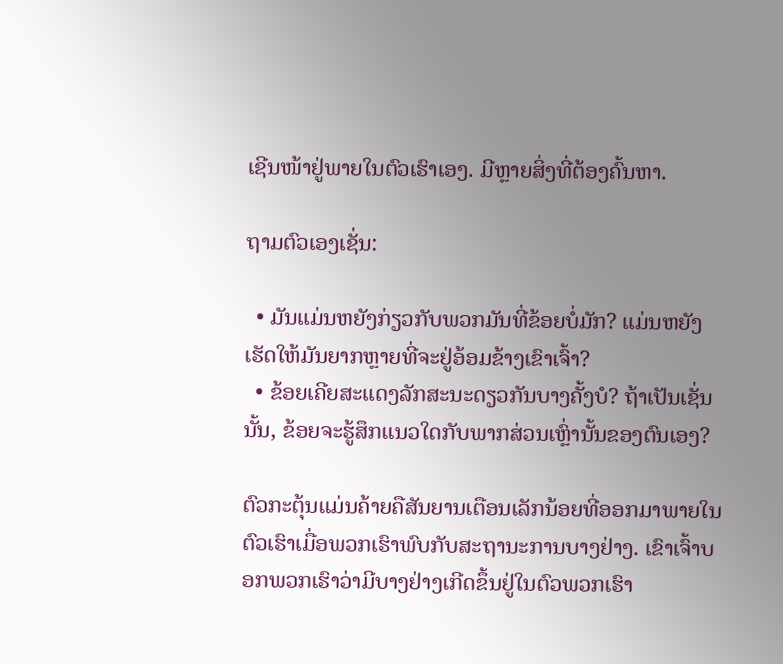ເຊີນໜ້າຢູ່ພາຍໃນຕົວເຮົາເອງ. ມີຫຼາຍສິ່ງທີ່ຕ້ອງຄົ້ນຫາ.

ຖາມຕົວເອງເຊັ່ນ:

  • ມັນແມ່ນຫຍັງກ່ຽວກັບພວກມັນທີ່ຂ້ອຍບໍ່ມັກ? ແມ່ນຫຍັງເຮັດໃຫ້ມັນຍາກຫຼາຍທີ່ຈະຢູ່ອ້ອມຂ້າງເຂົາເຈົ້າ?
  • ຂ້ອຍເຄີຍສະແດງລັກສະນະດຽວກັນບາງຄັ້ງບໍ? ຖ້າເປັນເຊັ່ນນັ້ນ, ຂ້ອຍຈະຮູ້ສຶກແນວໃດກັບພາກສ່ວນເຫຼົ່ານັ້ນຂອງຕົນເອງ?

ຕົວກະຕຸ້ນແມ່ນຄ້າຍຄືສັນຍານເຕືອນເລັກນ້ອຍທີ່ອອກມາພາຍໃນຕົວເຮົາເມື່ອພວກເຮົາພົບກັບສະຖານະການບາງຢ່າງ. ເຂົາເຈົ້າບອກພວກເຮົາວ່າມີບາງຢ່າງເກີດຂຶ້ນຢູ່ໃນຕົວພວກເຮົາ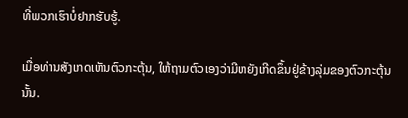ທີ່ພວກເຮົາບໍ່ຢາກຮັບຮູ້.

ເມື່ອທ່ານສັງເກດເຫັນຕົວກະຕຸ້ນ, ໃຫ້ຖາມຕົວເອງວ່າມີຫຍັງເກີດຂຶ້ນຢູ່ຂ້າງລຸ່ມຂອງຕົວກະຕຸ້ນນັ້ນ.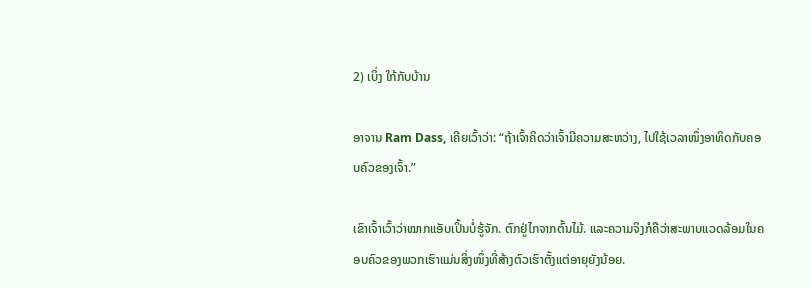2) ເບິ່ງ ໃກ້ກັບບ້ານ

ອາຈານ Ram Dass, ເຄີຍເວົ້າວ່າ: “ຖ້າເຈົ້າຄິດວ່າເຈົ້າມີຄວາມສະຫວ່າງ, ໄປໃຊ້ເວລາໜຶ່ງອາທິດກັບຄອບຄົວຂອງເຈົ້າ.”

ເຂົາເຈົ້າເວົ້າວ່າໝາກແອັບເປິ້ນບໍ່ຮູ້ຈັກ. ຕົກຢູ່ໄກຈາກຕົ້ນໄມ້. ແລະຄວາມຈິງກໍຄືວ່າສະພາບແວດລ້ອມໃນຄອບຄົວຂອງພວກເຮົາແມ່ນສິ່ງໜຶ່ງທີ່ສ້າງຕົວເຮົາຕັ້ງແຕ່ອາຍຸຍັງນ້ອຍ.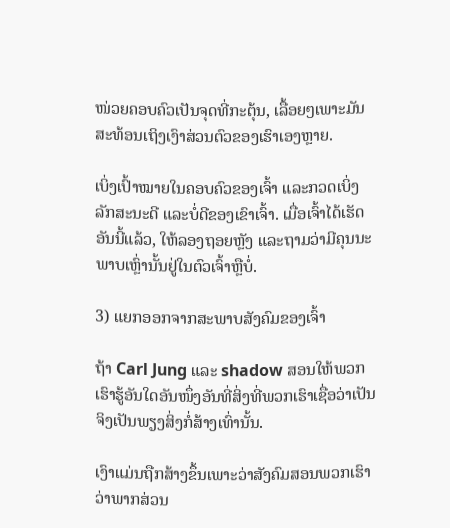ໜ່ວຍຄອບຄົວເປັນຈຸດທີ່ກະຕຸ້ນ, ເລື້ອຍໆເພາະມັນສະທ້ອນເຖິງເງົາສ່ວນຕົວຂອງເຮົາເອງຫຼາຍ.

ເບິ່ງເປົ້າໝາຍໃນຄອບຄົວຂອງເຈົ້າ ແລະກວດເບິ່ງລັກສະນະດີ ແລະບໍ່ດີຂອງເຂົາເຈົ້າ. ເມື່ອເຈົ້າໄດ້ເຮັດອັນນີ້ແລ້ວ, ໃຫ້ລອງຖອຍຫຼັງ ແລະຖາມວ່າມີຄຸນນະພາບເຫຼົ່ານັ້ນຢູ່ໃນຕົວເຈົ້າຫຼືບໍ່.

3) ແຍກອອກຈາກສະພາບສັງຄົມຂອງເຈົ້າ

ຖ້າ Carl Jung ແລະ shadow ສອນໃຫ້ພວກເຮົາຮູ້ອັນໃດອັນໜຶ່ງອັນທີ່ສິ່ງທີ່ພວກເຮົາເຊື່ອວ່າເປັນຈິງເປັນພຽງສິ່ງກໍ່ສ້າງເທົ່ານັ້ນ.

ເງົາແມ່ນຖືກສ້າງຂຶ້ນເພາະວ່າສັງຄົມສອນພວກເຮົາວ່າພາກສ່ວນ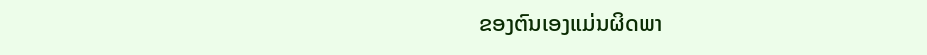ຂອງຕົນເອງແມ່ນຜິດພາ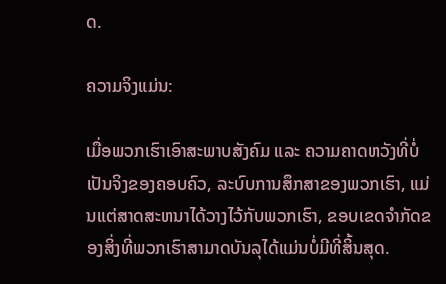ດ.

ຄວາມຈິງແມ່ນ:

ເມື່ອພວກເຮົາເອົາສະພາບສັງຄົມ ແລະ ຄວາມຄາດຫວັງທີ່ບໍ່ເປັນຈິງຂອງຄອບຄົວ, ລະບົບການສຶກສາຂອງພວກເຮົາ, ແມ່ນແຕ່ສາດສະຫນາໄດ້ວາງໄວ້ກັບພວກເຮົາ, ຂອບເຂດຈໍາກັດຂອງສິ່ງທີ່ພວກເຮົາສາມາດບັນລຸໄດ້ແມ່ນບໍ່ມີທີ່ສິ້ນສຸດ.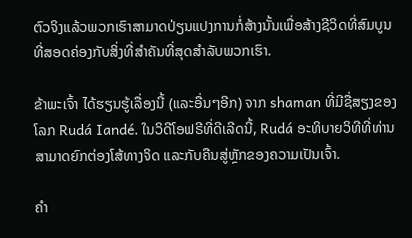ຕົວຈິງແລ້ວພວກເຮົາສາມາດປ່ຽນແປງການກໍ່ສ້າງນັ້ນເພື່ອສ້າງຊີວິດທີ່ສົມບູນທີ່ສອດຄ່ອງກັບສິ່ງທີ່ສໍາຄັນທີ່ສຸດສໍາລັບພວກເຮົາ.

ຂ້າພະເຈົ້າ ໄດ້ຮຽນຮູ້ເລື່ອງນີ້ (ແລະອື່ນໆອີກ) ຈາກ shaman ທີ່ມີຊື່ສຽງຂອງໂລກ Rudá Iandé. ໃນວິດີໂອຟຣີທີ່ດີເລີດນີ້, Rudá ອະທິບາຍວິທີທີ່ທ່ານສາມາດຍົກຕ່ອງໂສ້ທາງຈິດ ແລະກັບຄືນສູ່ຫຼັກຂອງຄວາມເປັນເຈົ້າ.

ຄຳ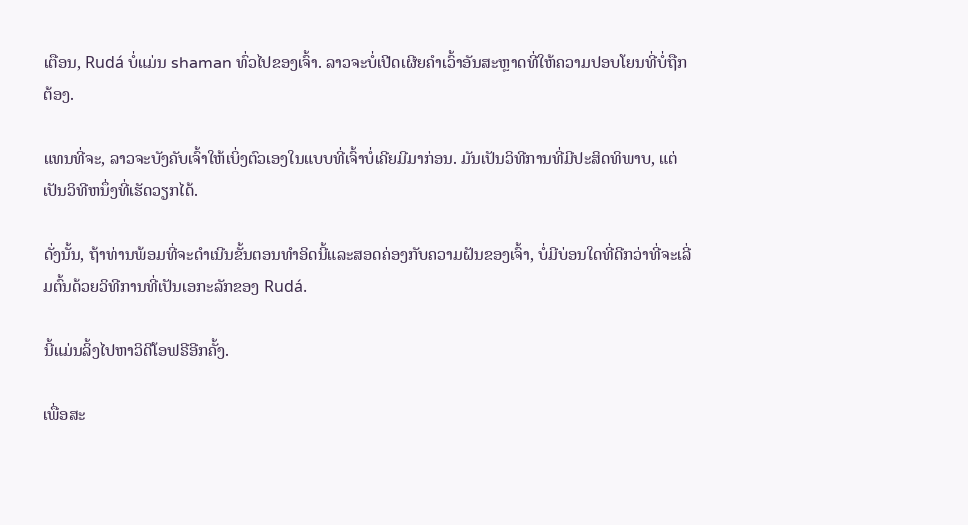ເຕືອນ, Rudá ບໍ່ແມ່ນ shaman ທົ່ວໄປຂອງເຈົ້າ. ລາວຈະບໍ່ເປີດເຜີຍຄຳເວົ້າອັນສະຫຼາດທີ່ໃຫ້ຄວາມປອບໂຍນທີ່ບໍ່ຖືກຕ້ອງ.

ແທນທີ່ຈະ, ລາວຈະບັງຄັບເຈົ້າໃຫ້ເບິ່ງຕົວເອງໃນແບບທີ່ເຈົ້າບໍ່ເຄີຍມີມາກ່ອນ. ມັນເປັນວິທີການທີ່ມີປະສິດທິພາບ, ແຕ່ເປັນວິທີຫນຶ່ງທີ່ເຮັດວຽກໄດ້.

ດັ່ງນັ້ນ, ຖ້າທ່ານພ້ອມທີ່ຈະດໍາເນີນຂັ້ນຕອນທໍາອິດນີ້ແລະສອດຄ່ອງກັບຄວາມຝັນຂອງເຈົ້າ, ບໍ່ມີບ່ອນໃດທີ່ດີກວ່າທີ່ຈະເລີ່ມຕົ້ນດ້ວຍວິທີການທີ່ເປັນເອກະລັກຂອງ Rudá.

ນີ້ແມ່ນລິ້ງໄປຫາວິດີໂອຟຣີອີກຄັ້ງ.

ເພື່ອສະ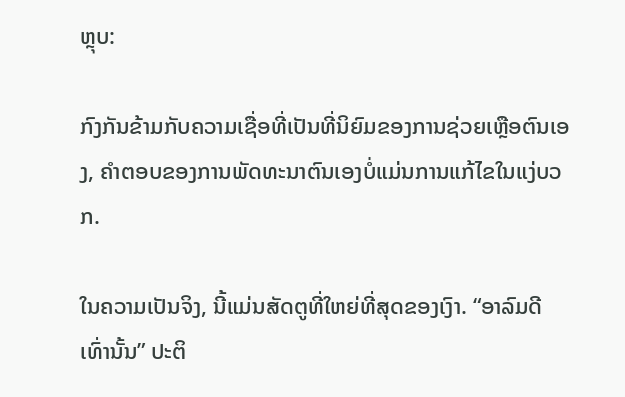ຫຼຸບ:

ກົງກັນຂ້າມກັບຄວາມເຊື່ອທີ່ເປັນທີ່ນິຍົມຂອງການຊ່ວຍເຫຼືອຕົນເອງ, ຄໍາຕອບຂອງການພັດທະນາຕົນເອງບໍ່ແມ່ນການແກ້ໄຂໃນແງ່ບວກ.

ໃນຄວາມເປັນຈິງ, ນີ້ແມ່ນສັດຕູທີ່ໃຫຍ່ທີ່ສຸດຂອງເງົາ. “ອາລົມດີເທົ່ານັ້ນ” ປະຕິ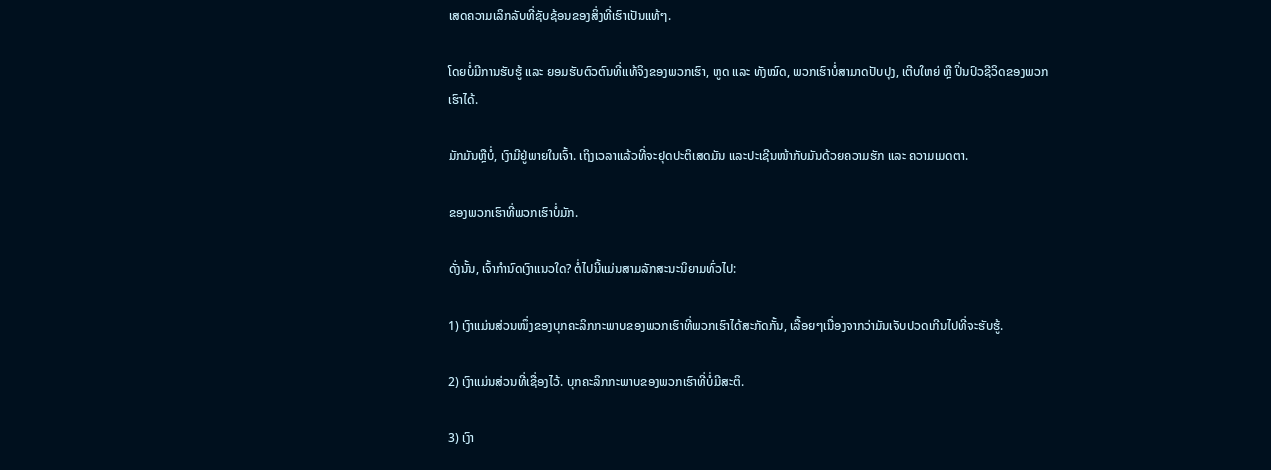ເສດຄວາມເລິກລັບທີ່ຊັບຊ້ອນຂອງສິ່ງທີ່ເຮົາເປັນແທ້ໆ.

ໂດຍບໍ່ມີການຮັບຮູ້ ແລະ ຍອມຮັບຕົວຕົນທີ່ແທ້ຈິງຂອງພວກເຮົາ, ຫູດ ແລະ ທັງໝົດ, ພວກເຮົາບໍ່ສາມາດປັບປຸງ, ເຕີບໃຫຍ່ ຫຼື ປິ່ນປົວຊີວິດຂອງພວກເຮົາໄດ້.

ມັກມັນຫຼືບໍ່, ເງົາມີຢູ່ພາຍໃນເຈົ້າ. ເຖິງເວລາແລ້ວທີ່ຈະຢຸດປະຕິເສດມັນ ແລະປະເຊີນໜ້າກັບມັນດ້ວຍຄວາມຮັກ ແລະ ຄວາມເມດຕາ.

ຂອງພວກເຮົາທີ່ພວກເຮົາບໍ່ມັກ.

ດັ່ງນັ້ນ, ເຈົ້າກໍານົດເງົາແນວໃດ? ຕໍ່ໄປນີ້ແມ່ນສາມລັກສະນະນິຍາມທົ່ວໄປ:

1) ເງົາແມ່ນສ່ວນໜຶ່ງຂອງບຸກຄະລິກກະພາບຂອງພວກເຮົາທີ່ພວກເຮົາໄດ້ສະກັດກັ້ນ, ເລື້ອຍໆເນື່ອງຈາກວ່າມັນເຈັບປວດເກີນໄປທີ່ຈະຮັບຮູ້.

2) ເງົາແມ່ນສ່ວນທີ່ເຊື່ອງໄວ້. ບຸກຄະລິກກະພາບຂອງພວກເຮົາທີ່ບໍ່ມີສະຕິ.

3) ເງົາ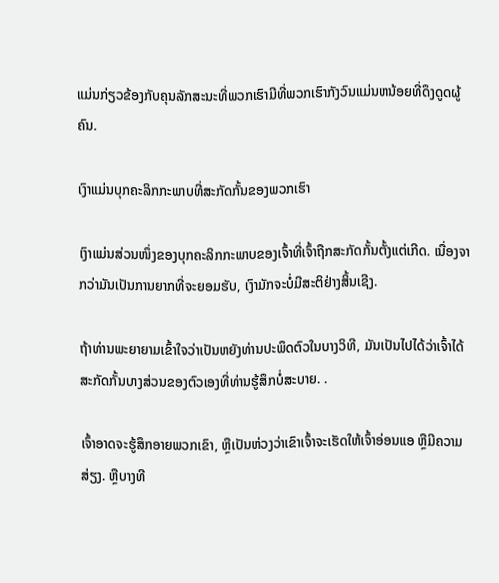ແມ່ນກ່ຽວຂ້ອງກັບຄຸນລັກສະນະທີ່ພວກເຮົາມີທີ່ພວກເຮົາກັງວົນແມ່ນຫນ້ອຍທີ່ດຶງດູດຜູ້ຄົນ.

ເງົາແມ່ນບຸກຄະລິກກະພາບທີ່ສະກັດກັ້ນຂອງພວກເຮົາ

ເງົາແມ່ນສ່ວນໜຶ່ງຂອງບຸກຄະລິກກະພາບຂອງເຈົ້າທີ່ເຈົ້າຖືກສະກັດກັ້ນຕັ້ງແຕ່ເກີດ. ເນື່ອງຈາກວ່າມັນເປັນການຍາກທີ່ຈະຍອມຮັບ, ເງົາມັກຈະບໍ່ມີສະຕິຢ່າງສິ້ນເຊີງ.

ຖ້າທ່ານພະຍາຍາມເຂົ້າໃຈວ່າເປັນຫຍັງທ່ານປະພຶດຕົວໃນບາງວິທີ, ມັນເປັນໄປໄດ້ວ່າເຈົ້າໄດ້ສະກັດກັ້ນບາງສ່ວນຂອງຕົວເອງທີ່ທ່ານຮູ້ສຶກບໍ່ສະບາຍ. .

ເຈົ້າອາດຈະຮູ້ສຶກອາຍພວກເຂົາ, ຫຼືເປັນຫ່ວງວ່າເຂົາເຈົ້າຈະເຮັດໃຫ້ເຈົ້າອ່ອນແອ ຫຼືມີຄວາມສ່ຽງ. ຫຼືບາງທີ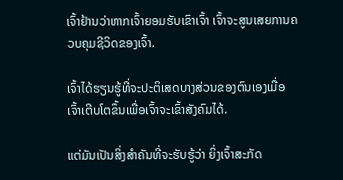ເຈົ້າຢ້ານວ່າຫາກເຈົ້າຍອມຮັບເຂົາເຈົ້າ ເຈົ້າຈະສູນເສຍການຄວບຄຸມຊີວິດຂອງເຈົ້າ.

ເຈົ້າໄດ້ຮຽນຮູ້ທີ່ຈະປະຕິເສດບາງສ່ວນຂອງຕົນເອງເມື່ອເຈົ້າເຕີບໂຕຂຶ້ນເພື່ອເຈົ້າຈະເຂົ້າສັງຄົມໄດ້.

ແຕ່ມັນເປັນສິ່ງສໍາຄັນທີ່ຈະຮັບຮູ້ວ່າ ຍິ່ງເຈົ້າສະກັດ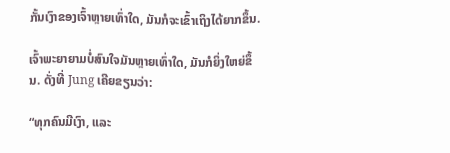ກັ້ນເງົາຂອງເຈົ້າຫຼາຍເທົ່າໃດ, ມັນກໍຈະເຂົ້າເຖິງໄດ້ຍາກຂຶ້ນ.

ເຈົ້າພະຍາຍາມບໍ່ສົນໃຈມັນຫຼາຍເທົ່າໃດ, ມັນກໍຍິ່ງໃຫຍ່ຂຶ້ນ. ດັ່ງທີ່ Jung ເຄີຍຂຽນວ່າ:

“ທຸກຄົນມີເງົາ, ແລະ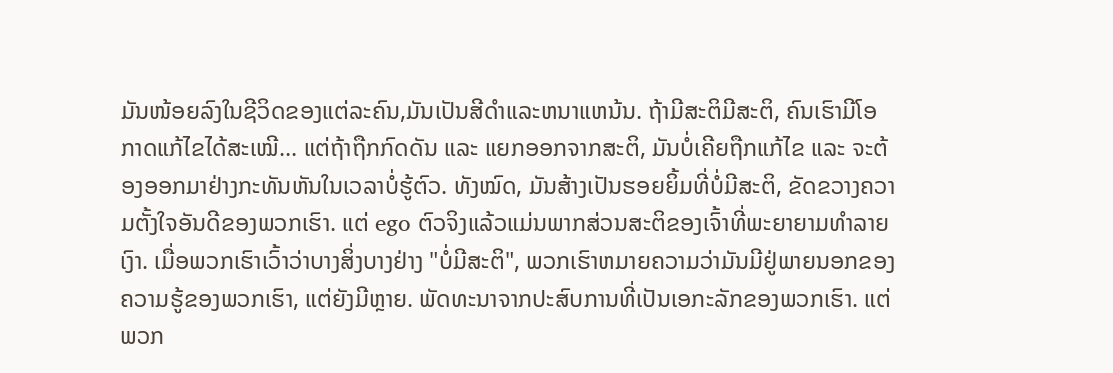ມັນໜ້ອຍລົງໃນຊີວິດຂອງແຕ່ລະຄົນ,ມັນເປັນສີດໍາແລະຫນາແຫນ້ນ. ຖ້າມີສະຕິມີສະຕິ, ຄົນເຮົາມີໂອກາດແກ້ໄຂໄດ້ສະເໝີ… ແຕ່ຖ້າຖືກກົດດັນ ແລະ ແຍກອອກຈາກສະຕິ, ມັນບໍ່ເຄີຍຖືກແກ້ໄຂ ແລະ ຈະຕ້ອງອອກມາຢ່າງກະທັນຫັນໃນເວລາບໍ່ຮູ້ຕົວ. ທັງໝົດ, ມັນສ້າງເປັນຮອຍຍິ້ມທີ່ບໍ່ມີສະຕິ, ຂັດຂວາງຄວາມຕັ້ງໃຈອັນດີຂອງພວກເຮົາ. ແຕ່ ego ຕົວຈິງແລ້ວແມ່ນພາກສ່ວນສະຕິຂອງເຈົ້າທີ່ພະຍາຍາມທໍາລາຍເງົາ. ເມື່ອພວກເຮົາເວົ້າວ່າບາງສິ່ງບາງຢ່າງ "ບໍ່ມີສະຕິ", ພວກເຮົາຫມາຍຄວາມວ່າມັນມີຢູ່ພາຍນອກຂອງຄວາມຮູ້ຂອງພວກເຮົາ, ແຕ່ຍັງມີຫຼາຍ. ພັດທະນາຈາກປະສົບການທີ່ເປັນເອກະລັກຂອງພວກເຮົາ. ແຕ່ພວກ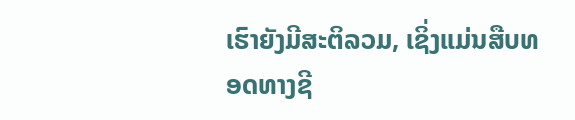ເຮົາຍັງມີສະຕິລວມ, ເຊິ່ງແມ່ນສືບທອດທາງຊີ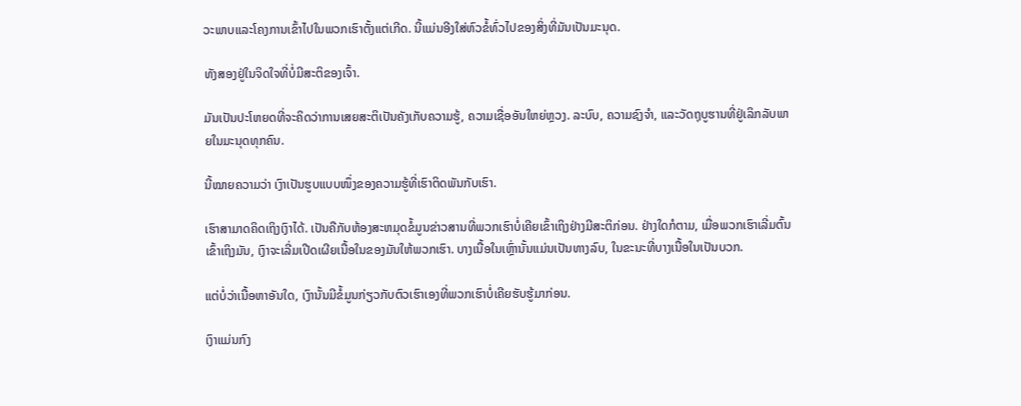ວະພາບແລະໂຄງການເຂົ້າໄປໃນພວກເຮົາຕັ້ງແຕ່ເກີດ. ນີ້ແມ່ນອີງໃສ່ຫົວຂໍ້ທົ່ວໄປຂອງສິ່ງທີ່ມັນເປັນມະນຸດ.

ທັງສອງຢູ່ໃນຈິດໃຈທີ່ບໍ່ມີສະຕິຂອງເຈົ້າ.

ມັນເປັນປະໂຫຍດທີ່ຈະຄິດວ່າການເສຍສະຕິເປັນຄັງເກັບຄວາມຮູ້, ຄວາມເຊື່ອອັນໃຫຍ່ຫຼວງ. ລະບົບ, ຄວາມຊົງຈຳ, ແລະວັດຖຸບູຮານທີ່ຢູ່ເລິກລັບພາຍໃນມະນຸດທຸກຄົນ.

ນີ້ໝາຍຄວາມວ່າ ເງົາເປັນຮູບແບບໜຶ່ງຂອງຄວາມຮູ້ທີ່ເຮົາຕິດພັນກັບເຮົາ.

ເຮົາສາມາດຄິດເຖິງເງົາໄດ້. ເປັນຄືກັບຫ້ອງສະຫມຸດຂໍ້ມູນຂ່າວສານທີ່ພວກເຮົາບໍ່ເຄີຍເຂົ້າເຖິງຢ່າງມີສະຕິກ່ອນ. ຢ່າງໃດກໍຕາມ, ເມື່ອພວກເຮົາເລີ່ມຕົ້ນເຂົ້າເຖິງມັນ, ເງົາຈະເລີ່ມເປີດເຜີຍເນື້ອໃນຂອງມັນໃຫ້ພວກເຮົາ. ບາງເນື້ອໃນເຫຼົ່ານັ້ນແມ່ນເປັນທາງລົບ, ໃນຂະນະທີ່ບາງເນື້ອໃນເປັນບວກ.

ແຕ່ບໍ່ວ່າເນື້ອຫາອັນໃດ, ເງົານັ້ນມີຂໍ້ມູນກ່ຽວກັບຕົວເຮົາເອງທີ່ພວກເຮົາບໍ່ເຄີຍຮັບຮູ້ມາກ່ອນ.

ເງົາແມ່ນກົງ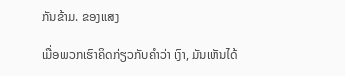ກັນຂ້າມ. ຂອງແສງ

ເມື່ອພວກເຮົາຄິດກ່ຽວກັບຄຳວ່າ ເງົາ, ມັນເຫັນໄດ້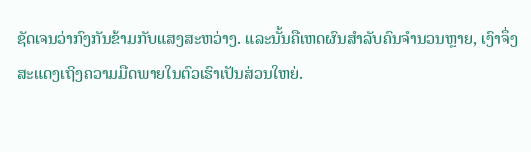ຊັດເຈນວ່າກົງກັນຂ້າມກັບແສງສະຫວ່າງ. ແລະນັ້ນຄືເຫດຜົນສຳລັບຄົນຈຳນວນຫຼາຍ, ເງົາຈຶ່ງສະແດງເຖິງຄວາມມືດພາຍໃນຕົວເຮົາເປັນສ່ວນໃຫຍ່.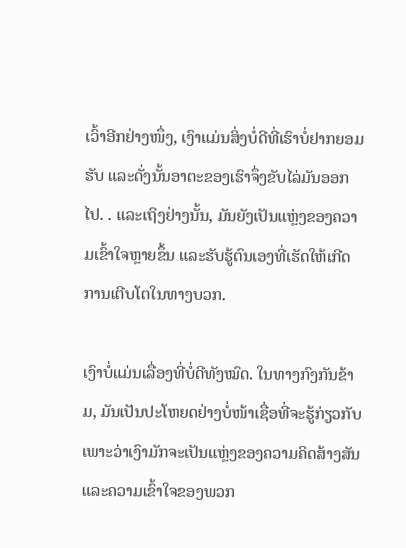ເວົ້າອີກຢ່າງໜຶ່ງ, ເງົາແມ່ນສິ່ງບໍ່ດີທີ່ເຮົາບໍ່ຢາກຍອມຮັບ ແລະດັ່ງນັ້ນອາຕະຂອງເຮົາຈຶ່ງຂັບໄລ່ມັນອອກໄປ. . ແລະເຖິງຢ່າງນັ້ນ, ມັນຍັງເປັນແຫຼ່ງຂອງຄວາມເຂົ້າໃຈຫຼາຍຂຶ້ນ ແລະຮັບຮູ້ຕົນເອງທີ່ເຮັດໃຫ້ເກີດການເຕີບໂຕໃນທາງບວກ.

ເງົາບໍ່ແມ່ນເລື່ອງທີ່ບໍ່ດີທັງໝົດ. ໃນທາງກົງກັນຂ້າມ, ມັນເປັນປະໂຫຍດຢ່າງບໍ່ໜ້າເຊື່ອທີ່ຈະຮູ້ກ່ຽວກັບ ເພາະວ່າເງົາມັກຈະເປັນແຫຼ່ງຂອງຄວາມຄິດສ້າງສັນ ແລະຄວາມເຂົ້າໃຈຂອງພວກ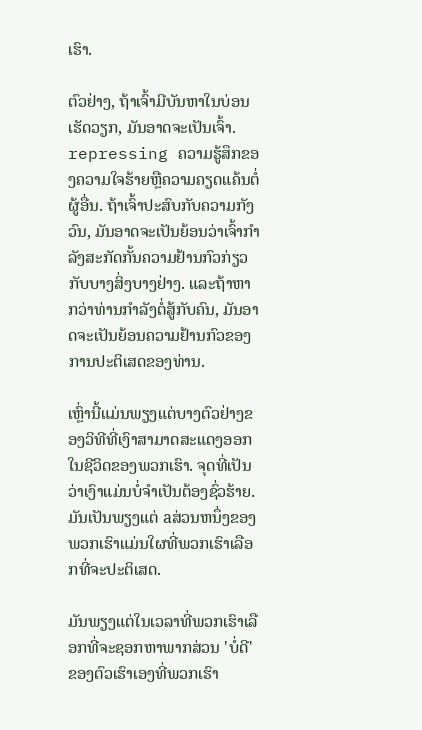ເຮົາ.

ຕົວຢ່າງ, ຖ້າເຈົ້າມີບັນຫາໃນບ່ອນເຮັດວຽກ, ມັນອາດຈະເປັນເຈົ້າ. repressing ຄວາມຮູ້ສຶກຂອງຄວາມໃຈຮ້າຍຫຼືຄວາມຄຽດແຄ້ນຕໍ່ຜູ້ອື່ນ. ຖ້າເຈົ້າປະສົບກັບຄວາມກັງວົນ, ມັນອາດຈະເປັນຍ້ອນວ່າເຈົ້າກໍາລັງສະກັດກັ້ນຄວາມຢ້ານກົວກ່ຽວກັບບາງສິ່ງບາງຢ່າງ. ແລະຖ້າຫາກວ່າທ່ານກໍາລັງຕໍ່ສູ້ກັບຄົນ, ມັນອາດຈະເປັນຍ້ອນຄວາມຢ້ານກົວຂອງການປະຕິເສດຂອງທ່ານ.

ເຫຼົ່ານີ້ແມ່ນພຽງແຕ່ບາງຕົວຢ່າງຂອງວິທີທີ່ເງົາສາມາດສະແດງອອກໃນຊີວິດຂອງພວກເຮົາ. ຈຸດທີ່ເປັນວ່າເງົາແມ່ນບໍ່ຈໍາເປັນຕ້ອງຊົ່ວຮ້າຍ. ມັນເປັນພຽງແຕ່ aສ່ວນຫນຶ່ງຂອງພວກເຮົາແມ່ນໃຜທີ່ພວກເຮົາເລືອກທີ່ຈະປະຕິເສດ.

ມັນພຽງແຕ່ໃນເວລາທີ່ພວກເຮົາເລືອກທີ່ຈະຊອກຫາພາກສ່ວນ 'ບໍ່ດີ' ຂອງຕົວເຮົາເອງທີ່ພວກເຮົາ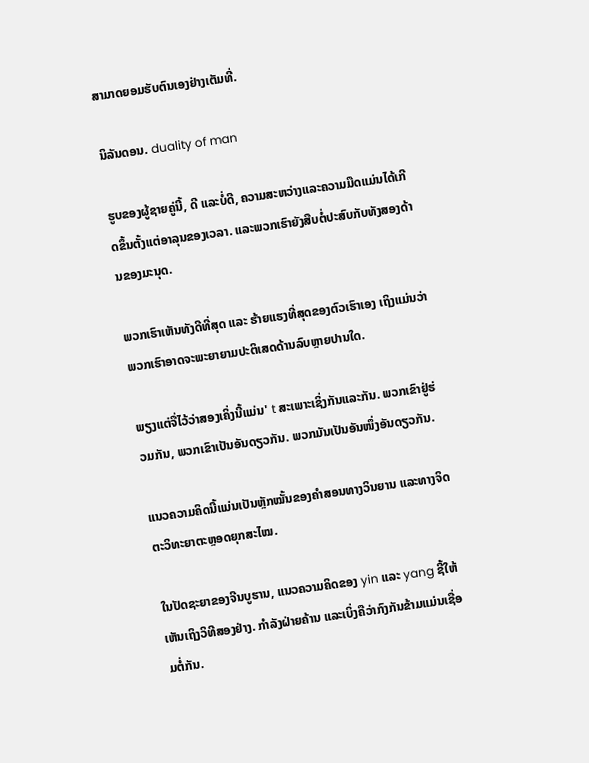ສາມາດຍອມຮັບຕົນເອງຢ່າງເຕັມທີ່.

ນິລັນດອນ. duality of man

ຮູບຂອງຜູ້ຊາຍຄູ່ນີ້, ດີ ແລະບໍ່ດີ, ຄວາມສະຫວ່າງແລະຄວາມມືດແມ່ນໄດ້ເກີດຂຶ້ນຕັ້ງແຕ່ອາລຸນຂອງເວລາ. ແລະພວກເຮົາຍັງສືບຕໍ່ປະສົບກັບທັງສອງດ້ານຂອງມະນຸດ.

ພວກເຮົາເຫັນທັງດີທີ່ສຸດ ແລະ ຮ້າຍແຮງທີ່ສຸດຂອງຕົວເຮົາເອງ ເຖິງແມ່ນວ່າພວກເຮົາອາດຈະພະຍາຍາມປະຕິເສດດ້ານລົບຫຼາຍປານໃດ.

ພຽງແຕ່ຈື່ໄວ້ວ່າສອງເຄິ່ງນີ້ແມ່ນ' t ສະເພາະເຊິ່ງກັນແລະກັນ. ພວກເຂົາຢູ່ຮ່ວມກັນ, ພວກເຂົາເປັນອັນດຽວກັນ. ພວກມັນເປັນອັນໜຶ່ງອັນດຽວກັນ.

ແນວຄວາມຄິດນີ້ແມ່ນເປັນຫຼັກໝັ້ນຂອງຄຳສອນທາງວິນຍານ ແລະທາງຈິດຕະວິທະຍາຕະຫຼອດຍຸກສະໄໝ.

ໃນປັດຊະຍາຂອງຈີນບູຮານ, ແນວຄວາມຄິດຂອງ yin ແລະ yang ຊີ້ໃຫ້ເຫັນເຖິງວິທີສອງຢ່າງ. ກໍາລັງຝ່າຍຄ້ານ ແລະເບິ່ງຄືວ່າກົງກັນຂ້າມແມ່ນເຊື່ອມຕໍ່ກັນ.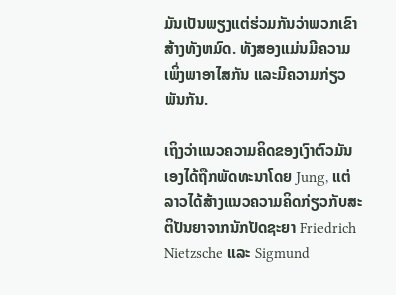ມັນເປັນພຽງແຕ່ຮ່ວມກັນວ່າພວກເຂົາສ້າງທັງຫມົດ. ທັງສອງແມ່ນມີຄວາມເພິ່ງພາອາໄສກັນ ແລະມີຄວາມກ່ຽວພັນກັນ.

ເຖິງວ່າແນວຄວາມຄິດຂອງເງົາຕົວມັນເອງໄດ້ຖືກພັດທະນາໂດຍ Jung, ແຕ່ລາວໄດ້ສ້າງແນວຄວາມຄິດກ່ຽວກັບສະຕິປັນຍາຈາກນັກປັດຊະຍາ Friedrich Nietzsche ແລະ Sigmund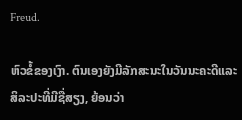Freud.

ຫົວຂໍ້ຂອງເງົາ. ຕົນເອງຍັງມີລັກສະນະໃນວັນນະຄະດີແລະສິລະປະທີ່ມີຊື່ສຽງ, ຍ້ອນວ່າ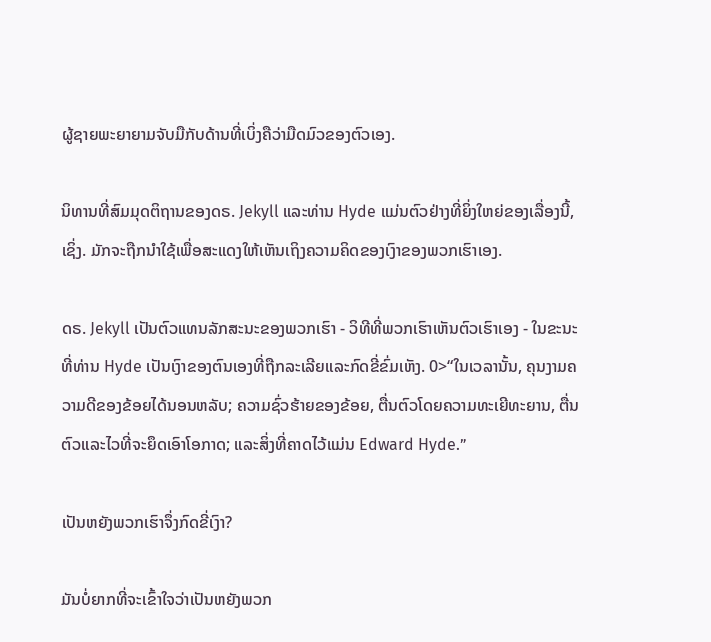ຜູ້ຊາຍພະຍາຍາມຈັບມືກັບດ້ານທີ່ເບິ່ງຄືວ່າມືດມົວຂອງຕົວເອງ.

ນິທານທີ່ສົມມຸດຕິຖານຂອງດຣ. Jekyll ແລະທ່ານ Hyde ແມ່ນຕົວຢ່າງທີ່ຍິ່ງໃຫຍ່ຂອງເລື່ອງນີ້, ເຊິ່ງ. ມັກຈະຖືກນໍາໃຊ້ເພື່ອສະແດງໃຫ້ເຫັນເຖິງຄວາມຄິດຂອງເງົາຂອງພວກເຮົາເອງ.

ດຣ. Jekyll ເປັນຕົວແທນລັກສະນະຂອງພວກເຮົາ - ວິທີທີ່ພວກເຮົາເຫັນຕົວເຮົາເອງ - ໃນຂະນະທີ່ທ່ານ Hyde ເປັນເງົາຂອງຕົນເອງທີ່ຖືກລະເລີຍແລະກົດຂີ່ຂົ່ມເຫັງ. 0>“ໃນເວລານັ້ນ, ຄຸນງາມຄວາມດີຂອງຂ້ອຍໄດ້ນອນຫລັບ; ຄວາມຊົ່ວຮ້າຍຂອງຂ້ອຍ, ຕື່ນຕົວໂດຍຄວາມທະເຍີທະຍານ, ຕື່ນຕົວແລະໄວທີ່ຈະຍຶດເອົາໂອກາດ; ແລະສິ່ງທີ່ຄາດໄວ້ແມ່ນ Edward Hyde.”

ເປັນຫຍັງພວກເຮົາຈຶ່ງກົດຂີ່ເງົາ?

ມັນບໍ່ຍາກທີ່ຈະເຂົ້າໃຈວ່າເປັນຫຍັງພວກ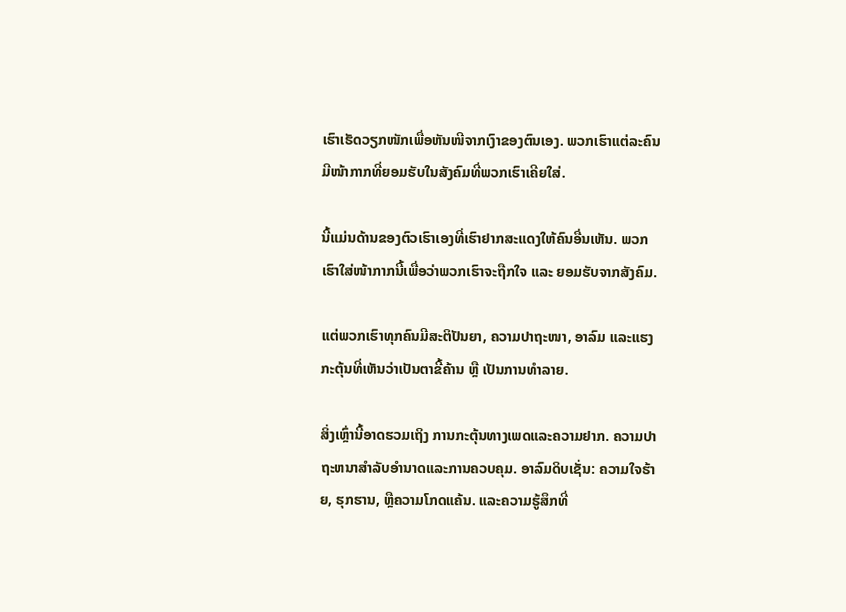ເຮົາເຮັດວຽກໜັກເພື່ອຫັນໜີຈາກເງົາຂອງຕົນເອງ. ພວກເຮົາແຕ່ລະຄົນມີໜ້າກາກທີ່ຍອມຮັບໃນສັງຄົມທີ່ພວກເຮົາເຄີຍໃສ່.

ນີ້ແມ່ນດ້ານຂອງຕົວເຮົາເອງທີ່ເຮົາຢາກສະແດງໃຫ້ຄົນອື່ນເຫັນ. ພວກເຮົາໃສ່ໜ້າກາກນີ້ເພື່ອວ່າພວກເຮົາຈະຖືກໃຈ ແລະ ຍອມຮັບຈາກສັງຄົມ.

ແຕ່ພວກເຮົາທຸກຄົນມີສະຕິປັນຍາ, ຄວາມປາຖະໜາ, ອາລົມ ແລະແຮງກະຕຸ້ນທີ່ເຫັນວ່າເປັນຕາຂີ້ຄ້ານ ຫຼື ເປັນການທຳລາຍ.

ສິ່ງເຫຼົ່ານີ້ອາດຮວມເຖິງ ການກະຕຸ້ນທາງເພດແລະຄວາມຢາກ. ຄວາມປາຖະຫນາສໍາລັບອໍານາດແລະການຄວບຄຸມ. ອາລົມດິບເຊັ່ນ: ຄວາມໃຈຮ້າຍ, ຮຸກຮານ, ຫຼືຄວາມໂກດແຄ້ນ. ແລະຄວາມຮູ້ສຶກທີ່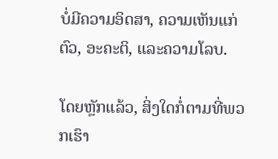ບໍ່ມີຄວາມອິດສາ, ຄວາມເຫັນແກ່ຕົວ, ອະຄະຕິ, ແລະຄວາມໂລບ.

ໂດຍຫຼັກແລ້ວ, ສິ່ງໃດກໍ່ຕາມທີ່ພວກເຮົາ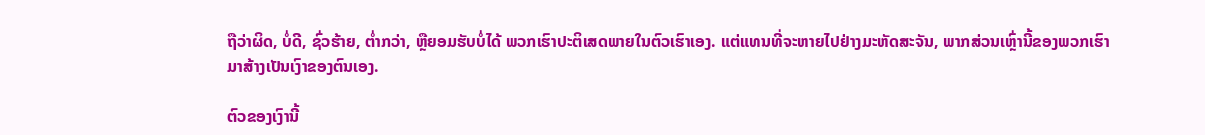ຖືວ່າຜິດ, ບໍ່ດີ, ຊົ່ວຮ້າຍ, ຕໍ່າກວ່າ, ຫຼືຍອມຮັບບໍ່ໄດ້ ພວກເຮົາປະຕິເສດພາຍໃນຕົວເຮົາເອງ. ແຕ່ແທນທີ່ຈະຫາຍໄປຢ່າງມະຫັດສະຈັນ, ພາກສ່ວນເຫຼົ່ານີ້ຂອງພວກເຮົາມາສ້າງເປັນເງົາຂອງຕົນເອງ.

ຕົວຂອງເງົານີ້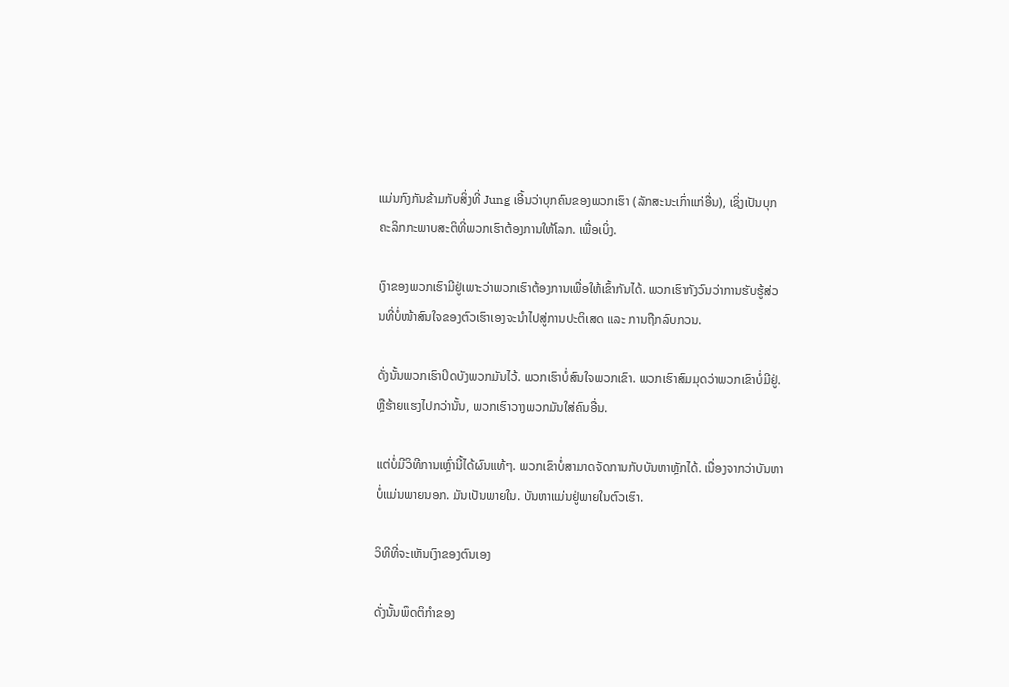ແມ່ນກົງກັນຂ້າມກັບສິ່ງທີ່ Jung ເອີ້ນວ່າບຸກຄົນຂອງພວກເຮົາ (ລັກສະນະເກົ່າແກ່ອື່ນ), ເຊິ່ງເປັນບຸກຄະລິກກະພາບສະຕິທີ່ພວກເຮົາຕ້ອງການໃຫ້ໂລກ. ເພື່ອເບິ່ງ.

ເງົາຂອງພວກເຮົາມີຢູ່ເພາະວ່າພວກເຮົາຕ້ອງການເພື່ອໃຫ້ເຂົ້າກັນໄດ້. ພວກເຮົາກັງວົນວ່າການຮັບຮູ້ສ່ວນທີ່ບໍ່ໜ້າສົນໃຈຂອງຕົວເຮົາເອງຈະນຳໄປສູ່ການປະຕິເສດ ແລະ ການຖືກລົບກວນ.

ດັ່ງນັ້ນພວກເຮົາປິດບັງພວກມັນໄວ້. ພວກເຮົາບໍ່ສົນໃຈພວກເຂົາ. ພວກເຮົາສົມມຸດວ່າພວກເຂົາບໍ່ມີຢູ່. ຫຼືຮ້າຍແຮງໄປກວ່ານັ້ນ, ພວກເຮົາວາງພວກມັນໃສ່ຄົນອື່ນ.

ແຕ່ບໍ່ມີວິທີການເຫຼົ່ານີ້ໄດ້ຜົນແທ້ໆ. ພວກເຂົາບໍ່ສາມາດຈັດການກັບບັນຫາຫຼັກໄດ້. ເນື່ອງຈາກວ່າບັນຫາບໍ່ແມ່ນພາຍນອກ. ມັນເປັນພາຍໃນ. ບັນຫາແມ່ນຢູ່ພາຍໃນຕົວເຮົາ.

ວິທີທີ່ຈະເຫັນເງົາຂອງຕົນເອງ

ດັ່ງນັ້ນພຶດຕິກຳຂອງ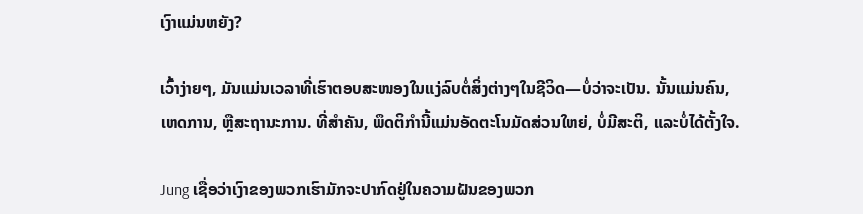ເງົາແມ່ນຫຍັງ?

ເວົ້າງ່າຍໆ, ມັນແມ່ນເວລາທີ່ເຮົາຕອບສະໜອງໃນແງ່ລົບຕໍ່ສິ່ງຕ່າງໆໃນຊີວິດ—ບໍ່ວ່າຈະເປັນ. ນັ້ນແມ່ນຄົນ, ເຫດການ, ຫຼືສະຖານະການ. ທີ່ສໍາຄັນ, ພຶດຕິກໍານີ້ແມ່ນອັດຕະໂນມັດສ່ວນໃຫຍ່, ບໍ່ມີສະຕິ, ແລະບໍ່ໄດ້ຕັ້ງໃຈ.

Jung ເຊື່ອວ່າເງົາຂອງພວກເຮົາມັກຈະປາກົດຢູ່ໃນຄວາມຝັນຂອງພວກ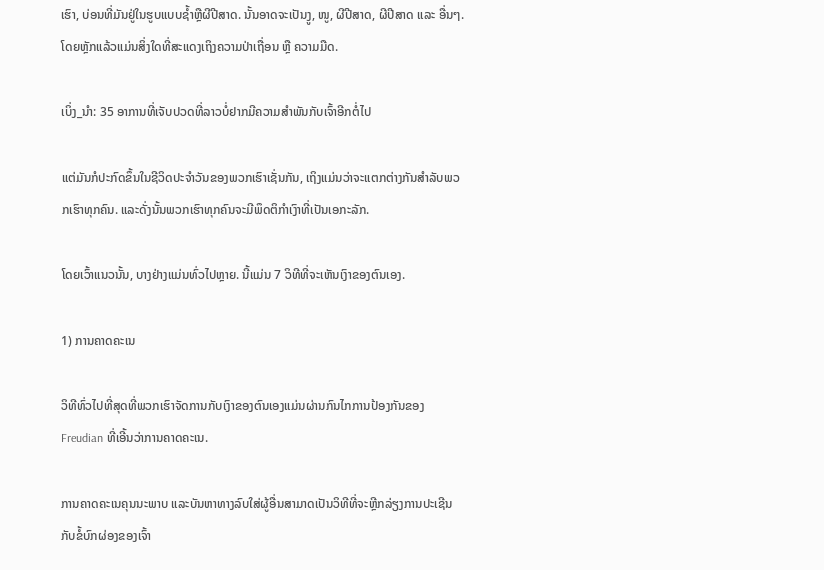ເຮົາ, ບ່ອນທີ່ມັນຢູ່ໃນຮູບແບບຊ້ຳຫຼືຜີປີສາດ. ນັ້ນອາດຈະເປັນງູ, ໜູ, ຜີປີສາດ, ຜີປີສາດ ແລະ ອື່ນໆ. ໂດຍຫຼັກແລ້ວແມ່ນສິ່ງໃດທີ່ສະແດງເຖິງຄວາມປ່າເຖື່ອນ ຫຼື ຄວາມມືດ.

ເບິ່ງ_ນຳ: 35 ອາການທີ່ເຈັບປວດທີ່ລາວບໍ່ຢາກມີຄວາມສໍາພັນກັບເຈົ້າອີກຕໍ່ໄປ

ແຕ່ມັນກໍປະກົດຂຶ້ນໃນຊີວິດປະຈຳວັນຂອງພວກເຮົາເຊັ່ນກັນ, ເຖິງແມ່ນວ່າຈະແຕກຕ່າງກັນສຳລັບພວກເຮົາທຸກຄົນ. ແລະດັ່ງນັ້ນພວກເຮົາທຸກຄົນຈະມີພຶດຕິກໍາເງົາທີ່ເປັນເອກະລັກ.

ໂດຍເວົ້າແນວນັ້ນ, ບາງຢ່າງແມ່ນທົ່ວໄປຫຼາຍ. ນີ້ແມ່ນ 7 ວິທີທີ່ຈະເຫັນເງົາຂອງຕົນເອງ.

1) ການຄາດຄະເນ

ວິທີທົ່ວໄປທີ່ສຸດທີ່ພວກເຮົາຈັດການກັບເງົາຂອງຕົນເອງແມ່ນຜ່ານກົນໄກການປ້ອງກັນຂອງ Freudian ທີ່ເອີ້ນວ່າການຄາດຄະເນ.

ການຄາດຄະເນຄຸນນະພາບ ແລະບັນຫາທາງລົບໃສ່ຜູ້ອື່ນສາມາດເປັນວິທີທີ່ຈະຫຼີກລ່ຽງການປະເຊີນກັບຂໍ້ບົກຜ່ອງຂອງເຈົ້າ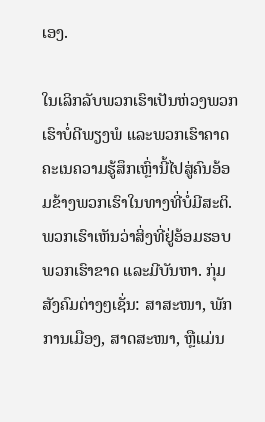ເອງ.

ໃນເລິກລັບພວກເຮົາເປັນຫ່ວງພວກເຮົາບໍ່ດີພຽງພໍ ແລະພວກເຮົາຄາດຄະເນຄວາມຮູ້ສຶກເຫຼົ່ານີ້ໄປສູ່ຄົນອ້ອມຂ້າງພວກເຮົາໃນທາງທີ່ບໍ່ມີສະຕິ. ພວກເຮົາເຫັນວ່າສິ່ງທີ່ຢູ່ອ້ອມຮອບພວກເຮົາຂາດ ແລະມີບັນຫາ. ກຸ່ມສັງຄົມຕ່າງໆເຊັ່ນ: ສາສະໜາ, ພັກການເມືອງ, ສາດສະໜາ, ຫຼືແມ່ນ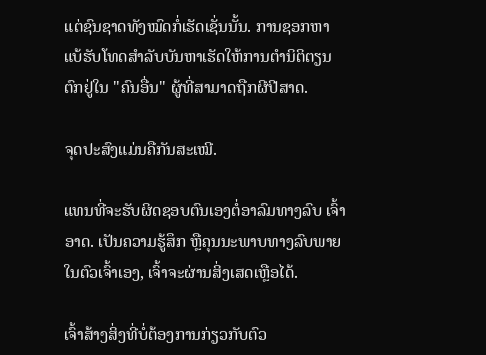ແຕ່ຊົນຊາດທັງໝົດກໍ່ເຮັດເຊັ່ນນັ້ນ. ການຊອກຫາແບ້ຮັບໂທດສໍາລັບບັນຫາເຮັດໃຫ້ການຕໍານິຕິຕຽນຕົກຢູ່ໃນ "ຄົນອື່ນ" ຜູ້ທີ່ສາມາດຖືກຜີປີສາດ.

ຈຸດປະສົງແມ່ນຄືກັນສະເໝີ.

ແທນທີ່ຈະຮັບຜິດຊອບຕົນເອງຕໍ່ອາລົມທາງລົບ ເຈົ້າອາດ. ເປັນຄວາມຮູ້ສຶກ ຫຼືຄຸນນະພາບທາງລົບພາຍໃນຕົວເຈົ້າເອງ, ເຈົ້າຈະຜ່ານສິ່ງເສດເຫຼືອໄດ້.

ເຈົ້າສ້າງສິ່ງທີ່ບໍ່ຕ້ອງການກ່ຽວກັບຕົວ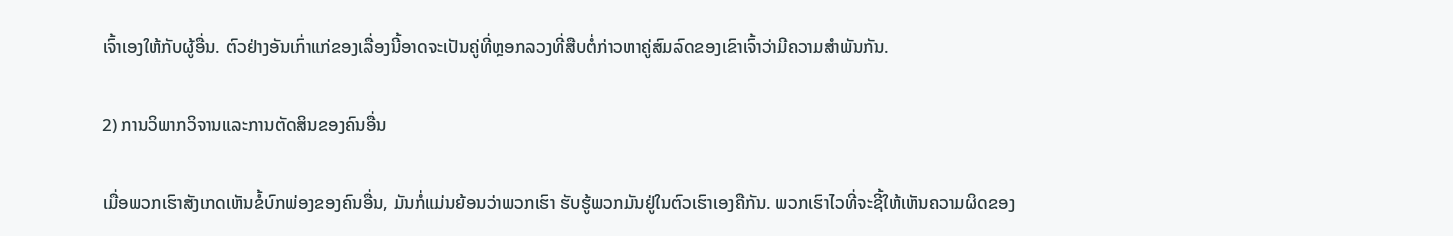ເຈົ້າເອງໃຫ້ກັບຜູ້ອື່ນ. ຕົວຢ່າງອັນເກົ່າແກ່ຂອງເລື່ອງນີ້ອາດຈະເປັນຄູ່ທີ່ຫຼອກລວງທີ່ສືບຕໍ່ກ່າວຫາຄູ່ສົມລົດຂອງເຂົາເຈົ້າວ່າມີຄວາມສໍາພັນກັນ.

2) ການວິພາກວິຈານແລະການຕັດສິນຂອງຄົນອື່ນ

ເມື່ອພວກເຮົາສັງເກດເຫັນຂໍ້ບົກພ່ອງຂອງຄົນອື່ນ, ມັນກໍ່ແມ່ນຍ້ອນວ່າພວກເຮົາ ຮັບຮູ້ພວກມັນຢູ່ໃນຕົວເຮົາເອງຄືກັນ. ພວກເຮົາໄວທີ່ຈະຊີ້ໃຫ້ເຫັນຄວາມຜິດຂອງ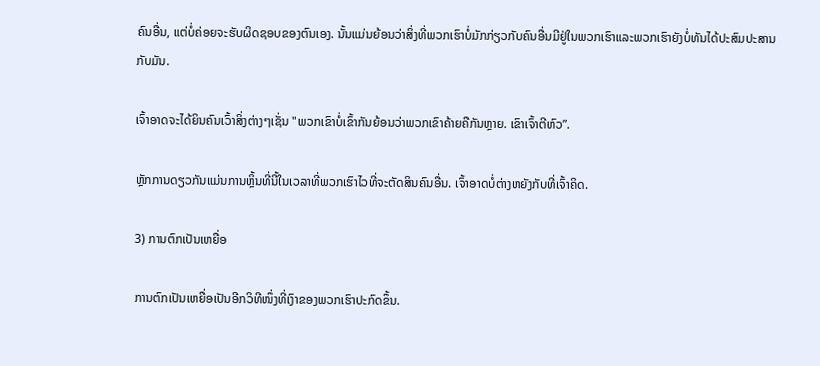ຄົນອື່ນ, ແຕ່ບໍ່ຄ່ອຍຈະຮັບຜິດຊອບຂອງຕົນເອງ. ນັ້ນແມ່ນຍ້ອນວ່າສິ່ງທີ່ພວກເຮົາບໍ່ມັກກ່ຽວກັບຄົນອື່ນມີຢູ່ໃນພວກເຮົາແລະພວກເຮົາຍັງບໍ່ທັນໄດ້ປະສົມປະສານກັບມັນ.

ເຈົ້າອາດຈະໄດ້ຍິນຄົນເວົ້າສິ່ງຕ່າງໆເຊັ່ນ "ພວກເຂົາບໍ່ເຂົ້າກັນຍ້ອນວ່າພວກເຂົາຄ້າຍຄືກັນຫຼາຍ. ເຂົາເຈົ້າຕີຫົວ”.

ຫຼັກການດຽວກັນແມ່ນການຫຼິ້ນທີ່ນີ້ໃນເວລາທີ່ພວກເຮົາໄວທີ່ຈະຕັດສິນຄົນອື່ນ. ເຈົ້າອາດບໍ່ຕ່າງຫຍັງກັບທີ່ເຈົ້າຄິດ.

3) ການຕົກເປັນເຫຍື່ອ

ການຕົກເປັນເຫຍື່ອເປັນອີກວິທີໜຶ່ງທີ່ເງົາຂອງພວກເຮົາປະກົດຂຶ້ນ.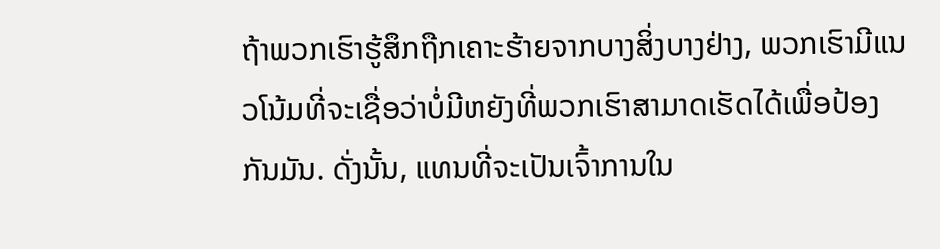ຖ້າພວກເຮົາຮູ້ສຶກຖືກເຄາະຮ້າຍຈາກບາງສິ່ງບາງຢ່າງ, ພວກເຮົາມີແນວໂນ້ມທີ່ຈະເຊື່ອວ່າບໍ່ມີຫຍັງທີ່ພວກເຮົາສາມາດເຮັດໄດ້ເພື່ອປ້ອງກັນມັນ. ດັ່ງນັ້ນ, ແທນທີ່ຈະເປັນເຈົ້າການໃນ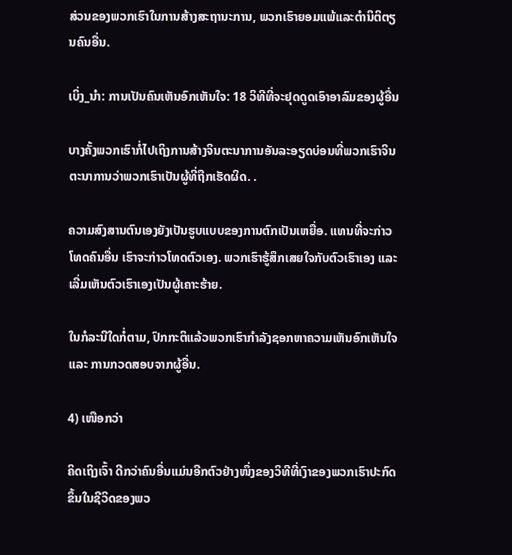ສ່ວນຂອງພວກເຮົາໃນການສ້າງສະຖານະການ, ພວກເຮົາຍອມແພ້ແລະຕໍານິຕິຕຽນຄົນອື່ນ.

ເບິ່ງ_ນຳ: ການເປັນຄົນເຫັນອົກເຫັນໃຈ: 18 ວິທີທີ່ຈະຢຸດດູດເອົາອາລົມຂອງຜູ້ອື່ນ

ບາງຄັ້ງພວກເຮົາກໍ່ໄປເຖິງການສ້າງຈິນຕະນາການອັນລະອຽດບ່ອນທີ່ພວກເຮົາຈິນຕະນາການວ່າພວກເຮົາເປັນຜູ້ທີ່ຖືກເຮັດຜິດ. .

ຄວາມສົງສານຕົນເອງຍັງເປັນຮູບແບບຂອງການຕົກເປັນເຫຍື່ອ. ແທນທີ່ຈະກ່າວໂທດຄົນອື່ນ ເຮົາຈະກ່າວໂທດຕົວເອງ. ພວກເຮົາຮູ້ສຶກເສຍໃຈກັບຕົວເຮົາເອງ ແລະເລີ່ມເຫັນຕົວເຮົາເອງເປັນຜູ້ເຄາະຮ້າຍ.

ໃນກໍລະນີໃດກໍ່ຕາມ, ປົກກະຕິແລ້ວພວກເຮົາກໍາລັງຊອກຫາຄວາມເຫັນອົກເຫັນໃຈ ແລະ ການກວດສອບຈາກຜູ້ອື່ນ.

4) ເໜືອກວ່າ

ຄິດເຖິງເຈົ້າ ດີກວ່າຄົນອື່ນແມ່ນອີກຕົວຢ່າງໜຶ່ງຂອງວິທີທີ່ເງົາຂອງພວກເຮົາປະກົດຂຶ້ນໃນຊີວິດຂອງພວ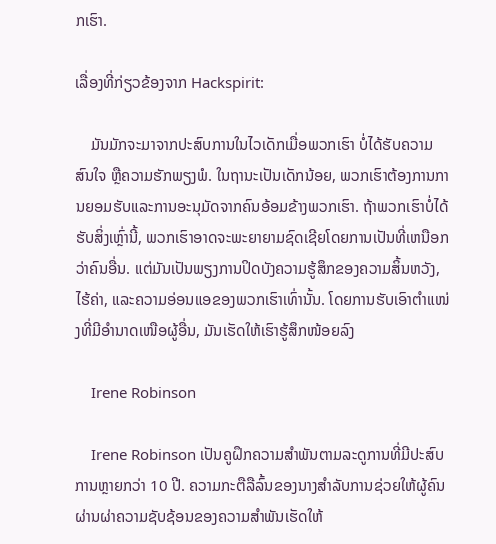ກເຮົາ.

ເລື່ອງທີ່ກ່ຽວຂ້ອງຈາກ Hackspirit:

    ມັນມັກຈະມາຈາກປະສົບການໃນໄວເດັກເມື່ອພວກເຮົາ ບໍ່ໄດ້ຮັບຄວາມສົນໃຈ ຫຼືຄວາມຮັກພຽງພໍ. ໃນຖານະເປັນເດັກນ້ອຍ, ພວກເຮົາຕ້ອງການການຍອມຮັບແລະການອະນຸມັດຈາກຄົນອ້ອມຂ້າງພວກເຮົາ. ຖ້າພວກເຮົາບໍ່ໄດ້ຮັບສິ່ງເຫຼົ່ານີ້, ພວກເຮົາອາດຈະພະຍາຍາມຊົດເຊີຍໂດຍການເປັນທີ່ເຫນືອກວ່າຄົນອື່ນ. ແຕ່ມັນເປັນພຽງການປິດບັງຄວາມຮູ້ສຶກຂອງຄວາມສິ້ນຫວັງ, ໄຮ້ຄ່າ, ແລະຄວາມອ່ອນແອຂອງພວກເຮົາເທົ່ານັ້ນ. ໂດຍການຮັບເອົາຕໍາແໜ່ງທີ່ມີອຳນາດເໜືອຜູ້ອື່ນ, ມັນເຮັດໃຫ້ເຮົາຮູ້ສຶກໜ້ອຍລົງ

    Irene Robinson

    Irene Robinson ເປັນຄູຝຶກຄວາມສໍາພັນຕາມລະດູການທີ່ມີປະສົບການຫຼາຍກວ່າ 10 ປີ. ຄວາມກະຕືລືລົ້ນຂອງນາງສໍາລັບການຊ່ວຍໃຫ້ຜູ້ຄົນຜ່ານຜ່າຄວາມຊັບຊ້ອນຂອງຄວາມສໍາພັນເຮັດໃຫ້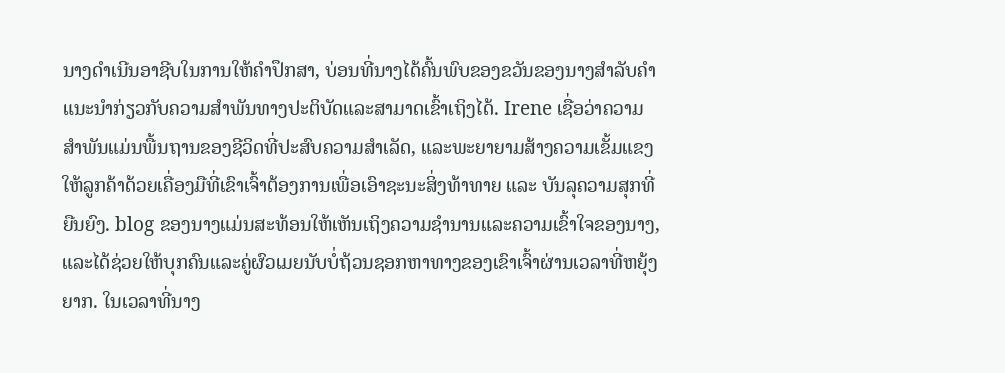ນາງດໍາເນີນອາຊີບໃນການໃຫ້ຄໍາປຶກສາ, ບ່ອນທີ່ນາງໄດ້ຄົ້ນພົບຂອງຂວັນຂອງນາງສໍາລັບຄໍາແນະນໍາກ່ຽວກັບຄວາມສໍາພັນທາງປະຕິບັດແລະສາມາດເຂົ້າເຖິງໄດ້. Irene ເຊື່ອວ່າຄວາມສຳພັນແມ່ນພື້ນຖານຂອງຊີວິດທີ່ປະສົບຄວາມສຳເລັດ, ແລະພະຍາຍາມສ້າງຄວາມເຂັ້ມແຂງໃຫ້ລູກຄ້າດ້ວຍເຄື່ອງມືທີ່ເຂົາເຈົ້າຕ້ອງການເພື່ອເອົາຊະນະສິ່ງທ້າທາຍ ແລະ ບັນລຸຄວາມສຸກທີ່ຍືນຍົງ. blog ຂອງນາງແມ່ນສະທ້ອນໃຫ້ເຫັນເຖິງຄວາມຊໍານານແລະຄວາມເຂົ້າໃຈຂອງນາງ, ແລະໄດ້ຊ່ວຍໃຫ້ບຸກຄົນແລະຄູ່ຜົວເມຍນັບບໍ່ຖ້ວນຊອກຫາທາງຂອງເຂົາເຈົ້າຜ່ານເວລາທີ່ຫຍຸ້ງຍາກ. ໃນເວລາທີ່ນາງ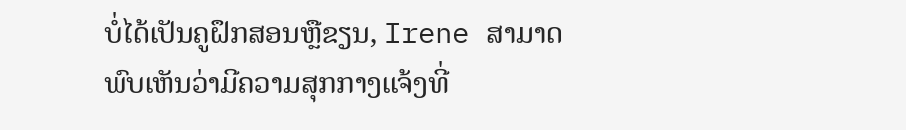ບໍ່ໄດ້ເປັນຄູຝຶກສອນຫຼືຂຽນ, Irene ສາມາດພົບເຫັນວ່າມີຄວາມສຸກກາງແຈ້ງທີ່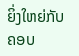ຍິ່ງໃຫຍ່ກັບຄອບ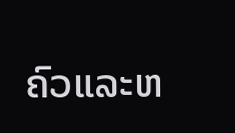ຄົວແລະຫ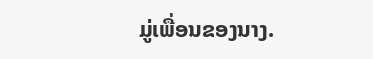ມູ່ເພື່ອນຂອງນາງ.